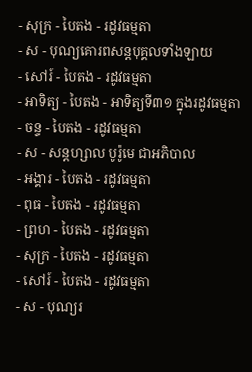- សុក្រ - បៃតង - រដូវធម្មតា
- ស - បុណ្យគោរពសន្ដបុគ្គលទាំងឡាយ
- សៅរ៍ - បៃតង - រដូវធម្មតា
- អាទិត្យ - បៃតង - អាទិត្យទី៣១ ក្នុងរដូវធម្មតា
- ចន្ទ - បៃតង - រដូវធម្មតា
- ស - សន្ដហ្សាល បូរ៉ូមេ ជាអភិបាល
- អង្គារ - បៃតង - រដូវធម្មតា
- ពុធ - បៃតង - រដូវធម្មតា
- ព្រហ - បៃតង - រដូវធម្មតា
- សុក្រ - បៃតង - រដូវធម្មតា
- សៅរ៍ - បៃតង - រដូវធម្មតា
- ស - បុណ្យរ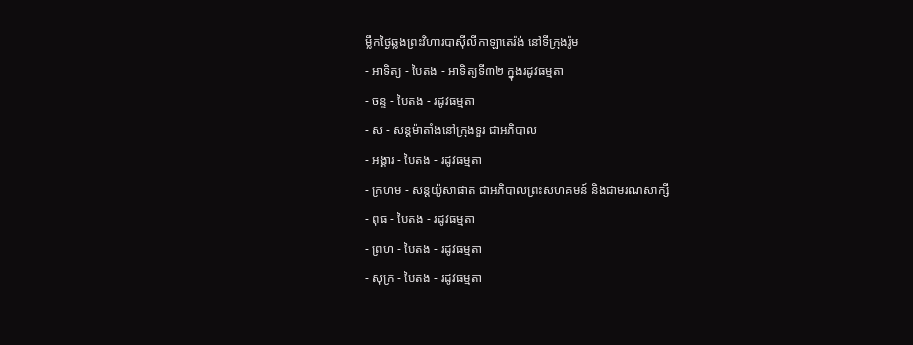ម្លឹកថ្ងៃឆ្លងព្រះវិហារបាស៊ីលីកាឡាតេរ៉ង់ នៅទីក្រុងរ៉ូម
- អាទិត្យ - បៃតង - អាទិត្យទី៣២ ក្នុងរដូវធម្មតា
- ចន្ទ - បៃតង - រដូវធម្មតា
- ស - សន្ដម៉ាតាំងនៅក្រុងទួរ ជាអភិបាល
- អង្គារ - បៃតង - រដូវធម្មតា
- ក្រហម - សន្ដយ៉ូសាផាត ជាអភិបាលព្រះសហគមន៍ និងជាមរណសាក្សី
- ពុធ - បៃតង - រដូវធម្មតា
- ព្រហ - បៃតង - រដូវធម្មតា
- សុក្រ - បៃតង - រដូវធម្មតា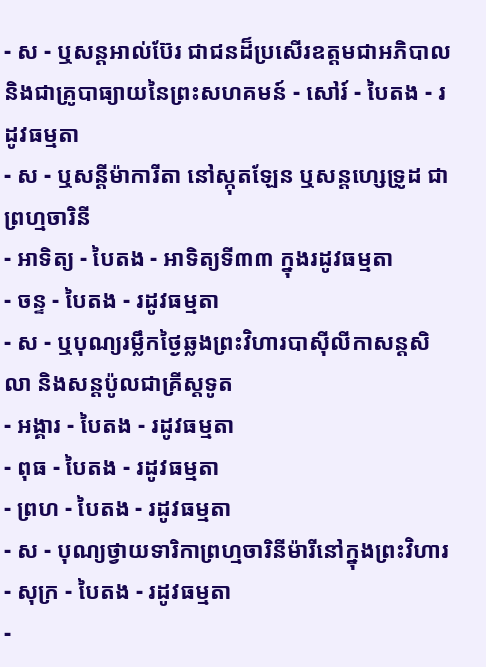- ស - ឬសន្ដអាល់ប៊ែរ ជាជនដ៏ប្រសើរឧត្ដមជាអភិបាល និងជាគ្រូបាធ្យាយនៃព្រះសហគមន៍ - សៅរ៍ - បៃតង - រដូវធម្មតា
- ស - ឬសន្ដីម៉ាការីតា នៅស្កុតឡែន ឬសន្ដហ្សេទ្រូដ ជាព្រហ្មចារិនី
- អាទិត្យ - បៃតង - អាទិត្យទី៣៣ ក្នុងរដូវធម្មតា
- ចន្ទ - បៃតង - រដូវធម្មតា
- ស - ឬបុណ្យរម្លឹកថ្ងៃឆ្លងព្រះវិហារបាស៊ីលីកាសន្ដសិលា និងសន្ដប៉ូលជាគ្រីស្ដទូត
- អង្គារ - បៃតង - រដូវធម្មតា
- ពុធ - បៃតង - រដូវធម្មតា
- ព្រហ - បៃតង - រដូវធម្មតា
- ស - បុណ្យថ្វាយទារិកាព្រហ្មចារិនីម៉ារីនៅក្នុងព្រះវិហារ
- សុក្រ - បៃតង - រដូវធម្មតា
-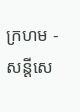ក្រហម - សន្ដីសេ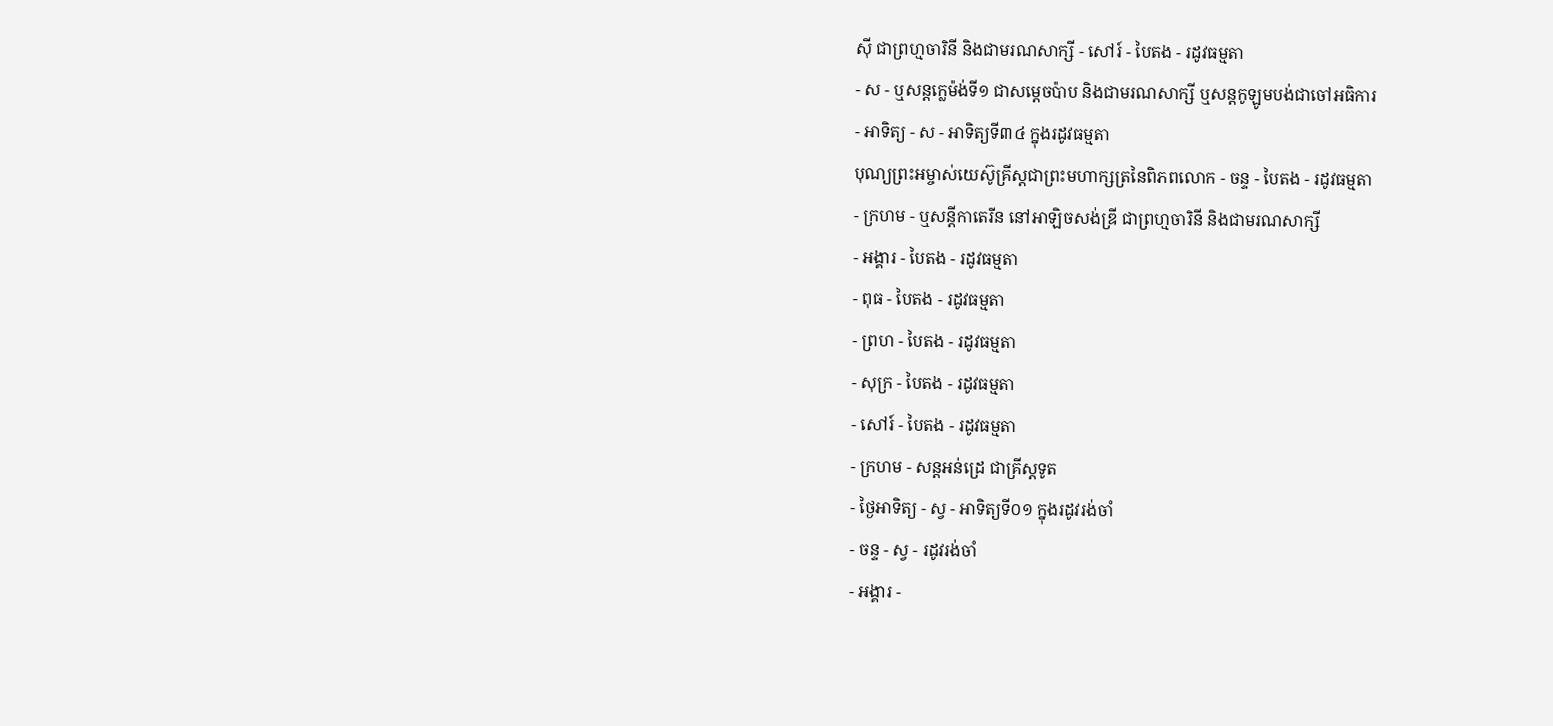ស៊ី ជាព្រហ្មចារិនី និងជាមរណសាក្សី - សៅរ៍ - បៃតង - រដូវធម្មតា
- ស - ឬសន្ដក្លេម៉ង់ទី១ ជាសម្ដេចប៉ាប និងជាមរណសាក្សី ឬសន្ដកូឡូមបង់ជាចៅអធិការ
- អាទិត្យ - ស - អាទិត្យទី៣៤ ក្នុងរដូវធម្មតា
បុណ្យព្រះអម្ចាស់យេស៊ូគ្រីស្ដជាព្រះមហាក្សត្រនៃពិភពលោក - ចន្ទ - បៃតង - រដូវធម្មតា
- ក្រហម - ឬសន្ដីកាតេរីន នៅអាឡិចសង់ឌ្រី ជាព្រហ្មចារិនី និងជាមរណសាក្សី
- អង្គារ - បៃតង - រដូវធម្មតា
- ពុធ - បៃតង - រដូវធម្មតា
- ព្រហ - បៃតង - រដូវធម្មតា
- សុក្រ - បៃតង - រដូវធម្មតា
- សៅរ៍ - បៃតង - រដូវធម្មតា
- ក្រហម - សន្ដអន់ដ្រេ ជាគ្រីស្ដទូត
- ថ្ងៃអាទិត្យ - ស្វ - អាទិត្យទី០១ ក្នុងរដូវរង់ចាំ
- ចន្ទ - ស្វ - រដូវរង់ចាំ
- អង្គារ -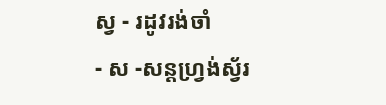ស្វ - រដូវរង់ចាំ
- ស -សន្ដហ្វ្រង់ស្វ័រ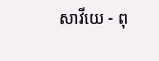សាវីយេ - ពុ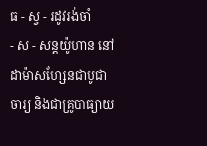ធ - ស្វ - រដូវរង់ចាំ
- ស - សន្ដយ៉ូហាន នៅដាម៉ាសហ្សែនជាបូជាចារ្យ និងជាគ្រូបាធ្យាយ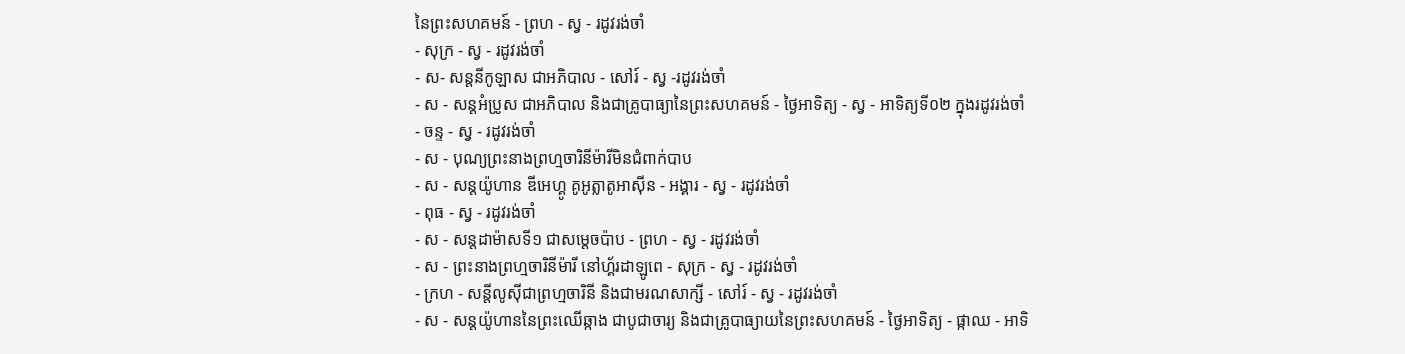នៃព្រះសហគមន៍ - ព្រហ - ស្វ - រដូវរង់ចាំ
- សុក្រ - ស្វ - រដូវរង់ចាំ
- ស- សន្ដនីកូឡាស ជាអភិបាល - សៅរ៍ - ស្វ -រដូវរង់ចាំ
- ស - សន្ដអំប្រូស ជាអភិបាល និងជាគ្រូបាធ្យានៃព្រះសហគមន៍ - ថ្ងៃអាទិត្យ - ស្វ - អាទិត្យទី០២ ក្នុងរដូវរង់ចាំ
- ចន្ទ - ស្វ - រដូវរង់ចាំ
- ស - បុណ្យព្រះនាងព្រហ្មចារិនីម៉ារីមិនជំពាក់បាប
- ស - សន្ដយ៉ូហាន ឌីអេហ្គូ គូអូត្លាតូអាស៊ីន - អង្គារ - ស្វ - រដូវរង់ចាំ
- ពុធ - ស្វ - រដូវរង់ចាំ
- ស - សន្ដដាម៉ាសទី១ ជាសម្ដេចប៉ាប - ព្រហ - ស្វ - រដូវរង់ចាំ
- ស - ព្រះនាងព្រហ្មចារិនីម៉ារី នៅហ្គ័រដាឡូពេ - សុក្រ - ស្វ - រដូវរង់ចាំ
- ក្រហ - សន្ដីលូស៊ីជាព្រហ្មចារិនី និងជាមរណសាក្សី - សៅរ៍ - ស្វ - រដូវរង់ចាំ
- ស - សន្ដយ៉ូហាននៃព្រះឈើឆ្កាង ជាបូជាចារ្យ និងជាគ្រូបាធ្យាយនៃព្រះសហគមន៍ - ថ្ងៃអាទិត្យ - ផ្កាឈ - អាទិ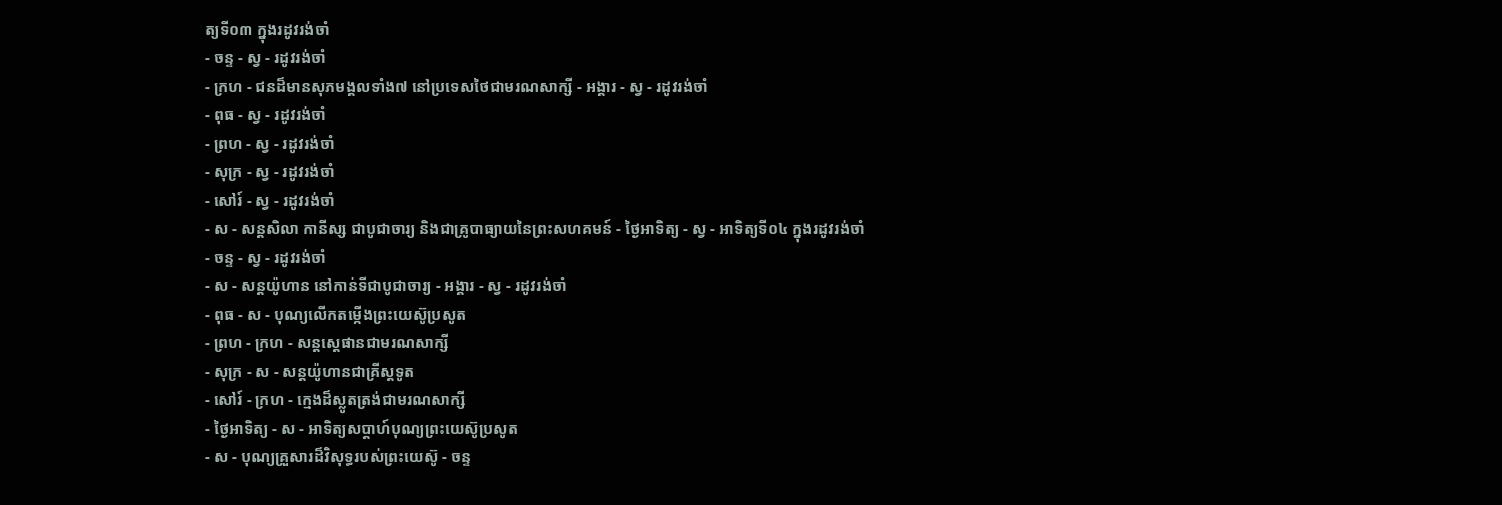ត្យទី០៣ ក្នុងរដូវរង់ចាំ
- ចន្ទ - ស្វ - រដូវរង់ចាំ
- ក្រហ - ជនដ៏មានសុភមង្គលទាំង៧ នៅប្រទេសថៃជាមរណសាក្សី - អង្គារ - ស្វ - រដូវរង់ចាំ
- ពុធ - ស្វ - រដូវរង់ចាំ
- ព្រហ - ស្វ - រដូវរង់ចាំ
- សុក្រ - ស្វ - រដូវរង់ចាំ
- សៅរ៍ - ស្វ - រដូវរង់ចាំ
- ស - សន្ដសិលា កានីស្ស ជាបូជាចារ្យ និងជាគ្រូបាធ្យាយនៃព្រះសហគមន៍ - ថ្ងៃអាទិត្យ - ស្វ - អាទិត្យទី០៤ ក្នុងរដូវរង់ចាំ
- ចន្ទ - ស្វ - រដូវរង់ចាំ
- ស - សន្ដយ៉ូហាន នៅកាន់ទីជាបូជាចារ្យ - អង្គារ - ស្វ - រដូវរង់ចាំ
- ពុធ - ស - បុណ្យលើកតម្កើងព្រះយេស៊ូប្រសូត
- ព្រហ - ក្រហ - សន្តស្តេផានជាមរណសាក្សី
- សុក្រ - ស - សន្តយ៉ូហានជាគ្រីស្តទូត
- សៅរ៍ - ក្រហ - ក្មេងដ៏ស្លូតត្រង់ជាមរណសាក្សី
- ថ្ងៃអាទិត្យ - ស - អាទិត្យសប្ដាហ៍បុណ្យព្រះយេស៊ូប្រសូត
- ស - បុណ្យគ្រួសារដ៏វិសុទ្ធរបស់ព្រះយេស៊ូ - ចន្ទ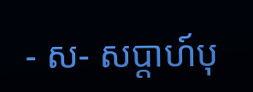- ស- សប្ដាហ៍បុ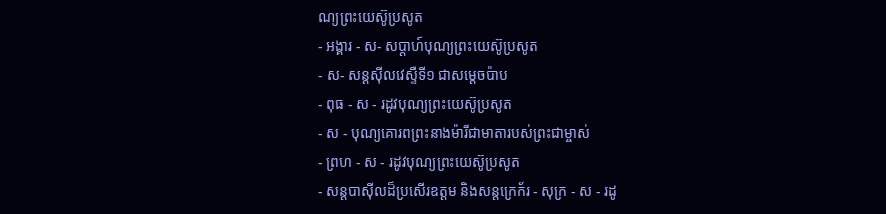ណ្យព្រះយេស៊ូប្រសូត
- អង្គារ - ស- សប្ដាហ៍បុណ្យព្រះយេស៊ូប្រសូត
- ស- សន្ដស៊ីលវេស្ទឺទី១ ជាសម្ដេចប៉ាប
- ពុធ - ស - រដូវបុណ្យព្រះយេស៊ូប្រសូត
- ស - បុណ្យគោរពព្រះនាងម៉ារីជាមាតារបស់ព្រះជាម្ចាស់
- ព្រហ - ស - រដូវបុណ្យព្រះយេស៊ូប្រសូត
- សន្ដបាស៊ីលដ៏ប្រសើរឧត្ដម និងសន្ដក្រេក័រ - សុក្រ - ស - រដូ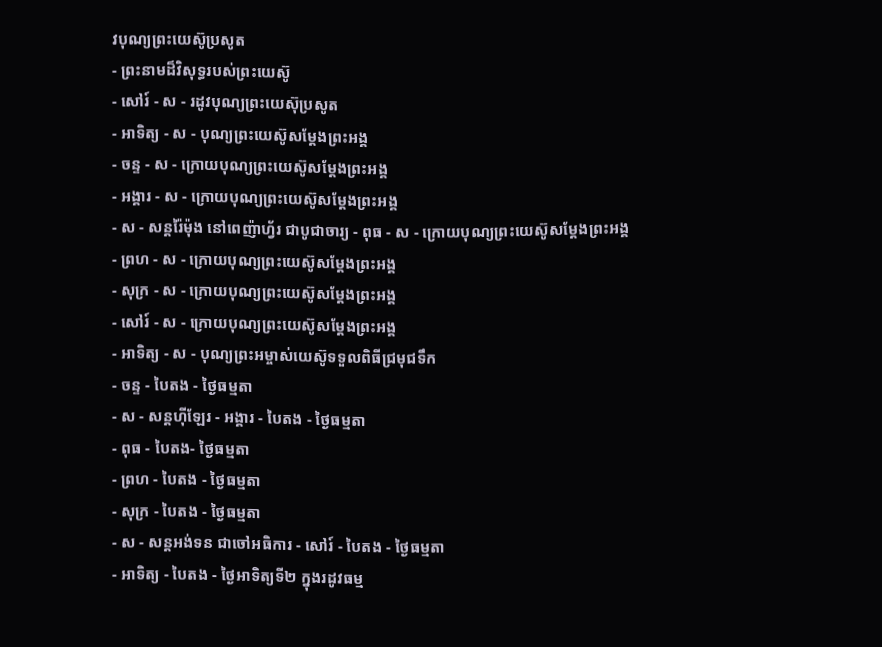វបុណ្យព្រះយេស៊ូប្រសូត
- ព្រះនាមដ៏វិសុទ្ធរបស់ព្រះយេស៊ូ
- សៅរ៍ - ស - រដូវបុណ្យព្រះយេស៊ុប្រសូត
- អាទិត្យ - ស - បុណ្យព្រះយេស៊ូសម្ដែងព្រះអង្គ
- ចន្ទ - ស - ក្រោយបុណ្យព្រះយេស៊ូសម្ដែងព្រះអង្គ
- អង្គារ - ស - ក្រោយបុណ្យព្រះយេស៊ូសម្ដែងព្រះអង្គ
- ស - សន្ដរ៉ៃម៉ុង នៅពេញ៉ាហ្វ័រ ជាបូជាចារ្យ - ពុធ - ស - ក្រោយបុណ្យព្រះយេស៊ូសម្ដែងព្រះអង្គ
- ព្រហ - ស - ក្រោយបុណ្យព្រះយេស៊ូសម្ដែងព្រះអង្គ
- សុក្រ - ស - ក្រោយបុណ្យព្រះយេស៊ូសម្ដែងព្រះអង្គ
- សៅរ៍ - ស - ក្រោយបុណ្យព្រះយេស៊ូសម្ដែងព្រះអង្គ
- អាទិត្យ - ស - បុណ្យព្រះអម្ចាស់យេស៊ូទទួលពិធីជ្រមុជទឹក
- ចន្ទ - បៃតង - ថ្ងៃធម្មតា
- ស - សន្ដហ៊ីឡែរ - អង្គារ - បៃតង - ថ្ងៃធម្មតា
- ពុធ - បៃតង- ថ្ងៃធម្មតា
- ព្រហ - បៃតង - ថ្ងៃធម្មតា
- សុក្រ - បៃតង - ថ្ងៃធម្មតា
- ស - សន្ដអង់ទន ជាចៅអធិការ - សៅរ៍ - បៃតង - ថ្ងៃធម្មតា
- អាទិត្យ - បៃតង - ថ្ងៃអាទិត្យទី២ ក្នុងរដូវធម្ម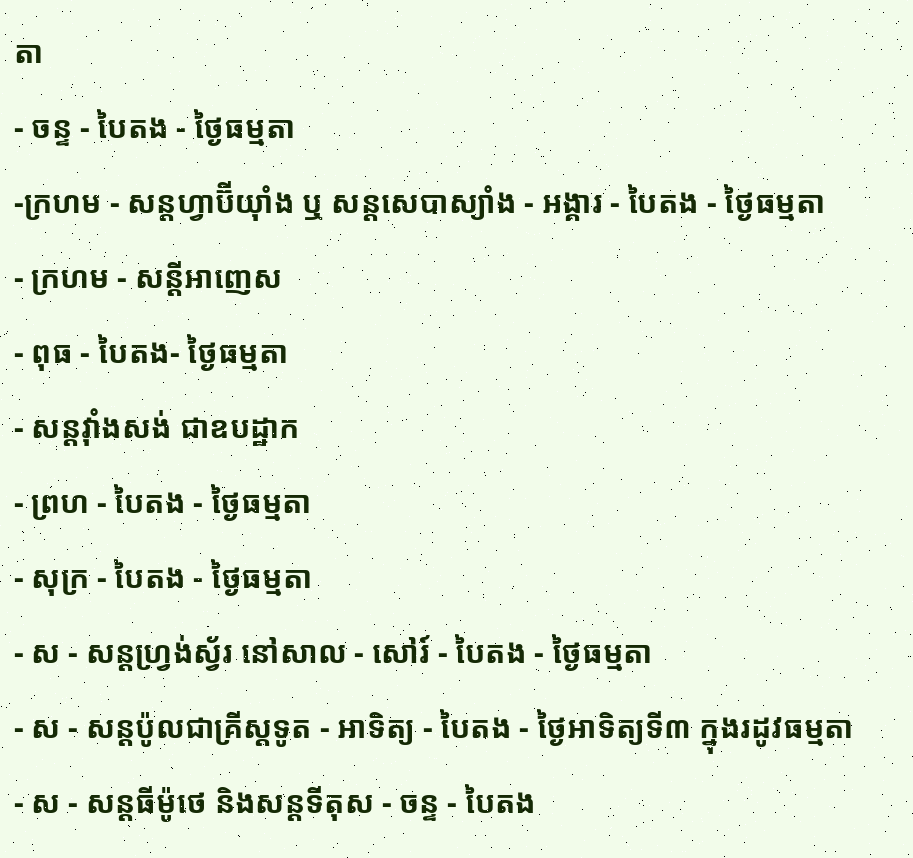តា
- ចន្ទ - បៃតង - ថ្ងៃធម្មតា
-ក្រហម - សន្ដហ្វាប៊ីយ៉ាំង ឬ សន្ដសេបាស្យាំង - អង្គារ - បៃតង - ថ្ងៃធម្មតា
- ក្រហម - សន្ដីអាញេស
- ពុធ - បៃតង- ថ្ងៃធម្មតា
- សន្ដវ៉ាំងសង់ ជាឧបដ្ឋាក
- ព្រហ - បៃតង - ថ្ងៃធម្មតា
- សុក្រ - បៃតង - ថ្ងៃធម្មតា
- ស - សន្ដហ្វ្រង់ស្វ័រ នៅសាល - សៅរ៍ - បៃតង - ថ្ងៃធម្មតា
- ស - សន្ដប៉ូលជាគ្រីស្ដទូត - អាទិត្យ - បៃតង - ថ្ងៃអាទិត្យទី៣ ក្នុងរដូវធម្មតា
- ស - សន្ដធីម៉ូថេ និងសន្ដទីតុស - ចន្ទ - បៃតង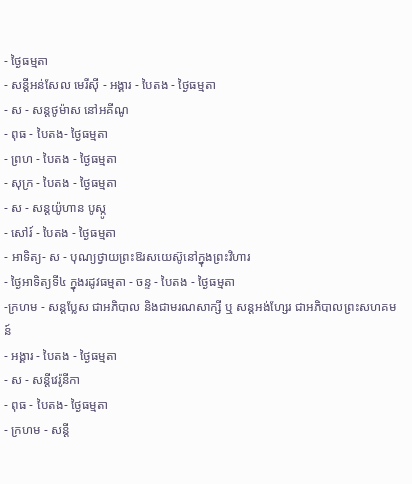- ថ្ងៃធម្មតា
- សន្ដីអន់សែល មេរីស៊ី - អង្គារ - បៃតង - ថ្ងៃធម្មតា
- ស - សន្ដថូម៉ាស នៅអគីណូ
- ពុធ - បៃតង- ថ្ងៃធម្មតា
- ព្រហ - បៃតង - ថ្ងៃធម្មតា
- សុក្រ - បៃតង - ថ្ងៃធម្មតា
- ស - សន្ដយ៉ូហាន បូស្កូ
- សៅរ៍ - បៃតង - ថ្ងៃធម្មតា
- អាទិត្យ- ស - បុណ្យថ្វាយព្រះឱរសយេស៊ូនៅក្នុងព្រះវិហារ
- ថ្ងៃអាទិត្យទី៤ ក្នុងរដូវធម្មតា - ចន្ទ - បៃតង - ថ្ងៃធម្មតា
-ក្រហម - សន្ដប្លែស ជាអភិបាល និងជាមរណសាក្សី ឬ សន្ដអង់ហ្សែរ ជាអភិបាលព្រះសហគមន៍
- អង្គារ - បៃតង - ថ្ងៃធម្មតា
- ស - សន្ដីវេរ៉ូនីកា
- ពុធ - បៃតង- ថ្ងៃធម្មតា
- ក្រហម - សន្ដី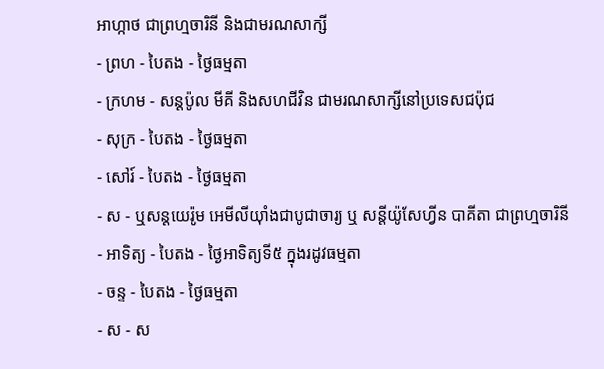អាហ្កាថ ជាព្រហ្មចារិនី និងជាមរណសាក្សី
- ព្រហ - បៃតង - ថ្ងៃធម្មតា
- ក្រហម - សន្ដប៉ូល មីគី និងសហជីវិន ជាមរណសាក្សីនៅប្រទេសជប៉ុជ
- សុក្រ - បៃតង - ថ្ងៃធម្មតា
- សៅរ៍ - បៃតង - ថ្ងៃធម្មតា
- ស - ឬសន្ដយេរ៉ូម អេមីលីយ៉ាំងជាបូជាចារ្យ ឬ សន្ដីយ៉ូសែហ្វីន បាគីតា ជាព្រហ្មចារិនី
- អាទិត្យ - បៃតង - ថ្ងៃអាទិត្យទី៥ ក្នុងរដូវធម្មតា
- ចន្ទ - បៃតង - ថ្ងៃធម្មតា
- ស - ស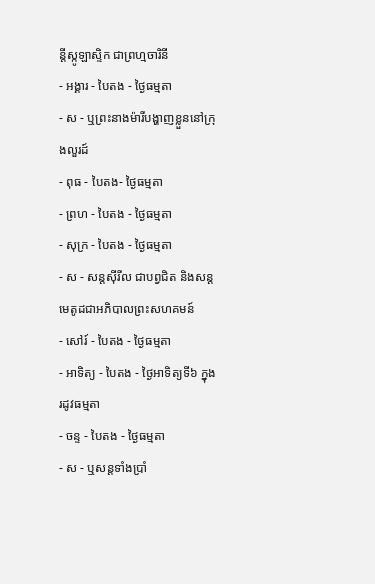ន្ដីស្កូឡាស្ទិក ជាព្រហ្មចារិនី
- អង្គារ - បៃតង - ថ្ងៃធម្មតា
- ស - ឬព្រះនាងម៉ារីបង្ហាញខ្លួននៅក្រុងលួរដ៍
- ពុធ - បៃតង- ថ្ងៃធម្មតា
- ព្រហ - បៃតង - ថ្ងៃធម្មតា
- សុក្រ - បៃតង - ថ្ងៃធម្មតា
- ស - សន្ដស៊ីរីល ជាបព្វជិត និងសន្ដមេតូដជាអភិបាលព្រះសហគមន៍
- សៅរ៍ - បៃតង - ថ្ងៃធម្មតា
- អាទិត្យ - បៃតង - ថ្ងៃអាទិត្យទី៦ ក្នុងរដូវធម្មតា
- ចន្ទ - បៃតង - ថ្ងៃធម្មតា
- ស - ឬសន្ដទាំងប្រាំ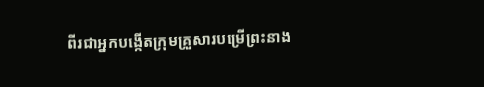ពីរជាអ្នកបង្កើតក្រុមគ្រួសារបម្រើព្រះនាង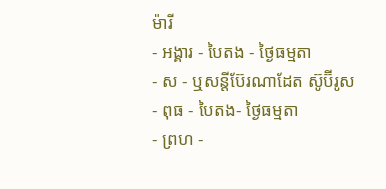ម៉ារី
- អង្គារ - បៃតង - ថ្ងៃធម្មតា
- ស - ឬសន្ដីប៊ែរណាដែត ស៊ូប៊ីរូស
- ពុធ - បៃតង- ថ្ងៃធម្មតា
- ព្រហ -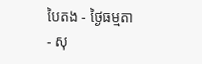បៃតង - ថ្ងៃធម្មតា
- សុ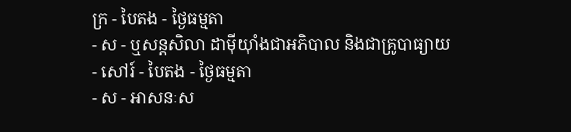ក្រ - បៃតង - ថ្ងៃធម្មតា
- ស - ឬសន្ដសិលា ដាម៉ីយ៉ាំងជាអភិបាល និងជាគ្រូបាធ្យាយ
- សៅរ៍ - បៃតង - ថ្ងៃធម្មតា
- ស - អាសនៈស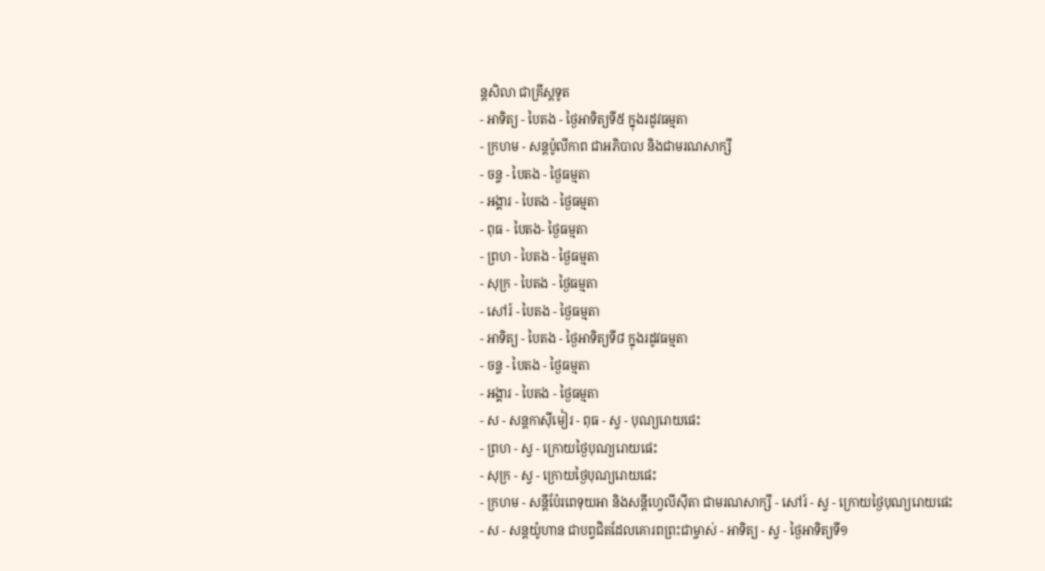ន្ដសិលា ជាគ្រីស្ដទូត
- អាទិត្យ - បៃតង - ថ្ងៃអាទិត្យទី៥ ក្នុងរដូវធម្មតា
- ក្រហម - សន្ដប៉ូលីកាព ជាអភិបាល និងជាមរណសាក្សី
- ចន្ទ - បៃតង - ថ្ងៃធម្មតា
- អង្គារ - បៃតង - ថ្ងៃធម្មតា
- ពុធ - បៃតង- ថ្ងៃធម្មតា
- ព្រហ - បៃតង - ថ្ងៃធម្មតា
- សុក្រ - បៃតង - ថ្ងៃធម្មតា
- សៅរ៍ - បៃតង - ថ្ងៃធម្មតា
- អាទិត្យ - បៃតង - ថ្ងៃអាទិត្យទី៨ ក្នុងរដូវធម្មតា
- ចន្ទ - បៃតង - ថ្ងៃធម្មតា
- អង្គារ - បៃតង - ថ្ងៃធម្មតា
- ស - សន្ដកាស៊ីមៀរ - ពុធ - ស្វ - បុណ្យរោយផេះ
- ព្រហ - ស្វ - ក្រោយថ្ងៃបុណ្យរោយផេះ
- សុក្រ - ស្វ - ក្រោយថ្ងៃបុណ្យរោយផេះ
- ក្រហម - សន្ដីប៉ែរពេទុយអា និងសន្ដីហ្វេលីស៊ីតា ជាមរណសាក្សី - សៅរ៍ - ស្វ - ក្រោយថ្ងៃបុណ្យរោយផេះ
- ស - សន្ដយ៉ូហាន ជាបព្វជិតដែលគោរពព្រះជាម្ចាស់ - អាទិត្យ - ស្វ - ថ្ងៃអាទិត្យទី១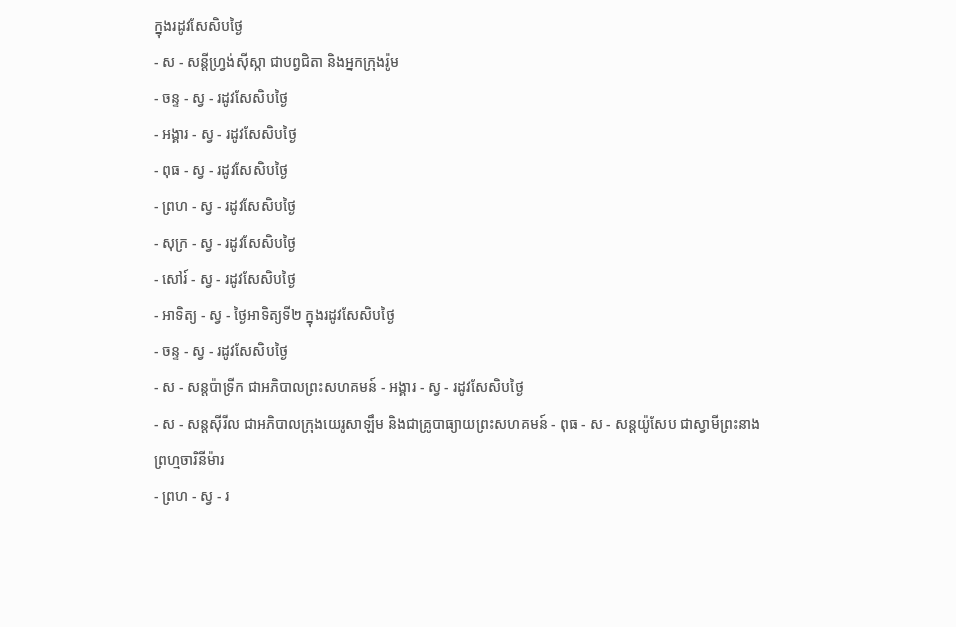ក្នុងរដូវសែសិបថ្ងៃ
- ស - សន្ដីហ្វ្រង់ស៊ីស្កា ជាបព្វជិតា និងអ្នកក្រុងរ៉ូម
- ចន្ទ - ស្វ - រដូវសែសិបថ្ងៃ
- អង្គារ - ស្វ - រដូវសែសិបថ្ងៃ
- ពុធ - ស្វ - រដូវសែសិបថ្ងៃ
- ព្រហ - ស្វ - រដូវសែសិបថ្ងៃ
- សុក្រ - ស្វ - រដូវសែសិបថ្ងៃ
- សៅរ៍ - ស្វ - រដូវសែសិបថ្ងៃ
- អាទិត្យ - ស្វ - ថ្ងៃអាទិត្យទី២ ក្នុងរដូវសែសិបថ្ងៃ
- ចន្ទ - ស្វ - រដូវសែសិបថ្ងៃ
- ស - សន្ដប៉ាទ្រីក ជាអភិបាលព្រះសហគមន៍ - អង្គារ - ស្វ - រដូវសែសិបថ្ងៃ
- ស - សន្ដស៊ីរីល ជាអភិបាលក្រុងយេរូសាឡឹម និងជាគ្រូបាធ្យាយព្រះសហគមន៍ - ពុធ - ស - សន្ដយ៉ូសែប ជាស្វាមីព្រះនាងព្រហ្មចារិនីម៉ារ
- ព្រហ - ស្វ - រ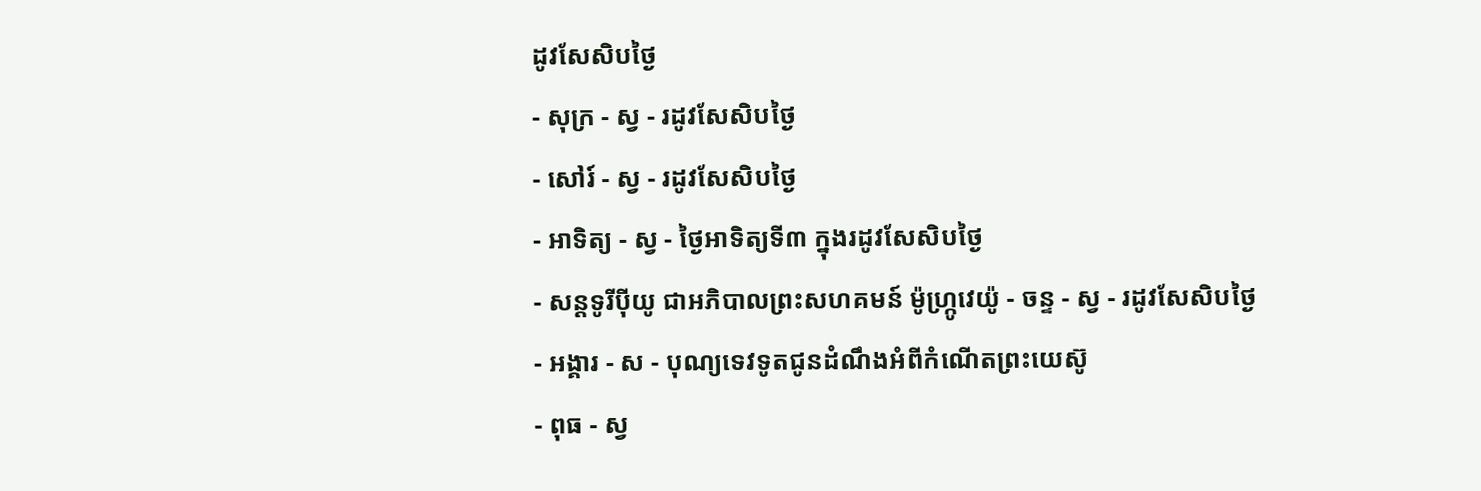ដូវសែសិបថ្ងៃ
- សុក្រ - ស្វ - រដូវសែសិបថ្ងៃ
- សៅរ៍ - ស្វ - រដូវសែសិបថ្ងៃ
- អាទិត្យ - ស្វ - ថ្ងៃអាទិត្យទី៣ ក្នុងរដូវសែសិបថ្ងៃ
- សន្ដទូរីប៉ីយូ ជាអភិបាលព្រះសហគមន៍ ម៉ូហ្ក្រូវេយ៉ូ - ចន្ទ - ស្វ - រដូវសែសិបថ្ងៃ
- អង្គារ - ស - បុណ្យទេវទូតជូនដំណឹងអំពីកំណើតព្រះយេស៊ូ
- ពុធ - ស្វ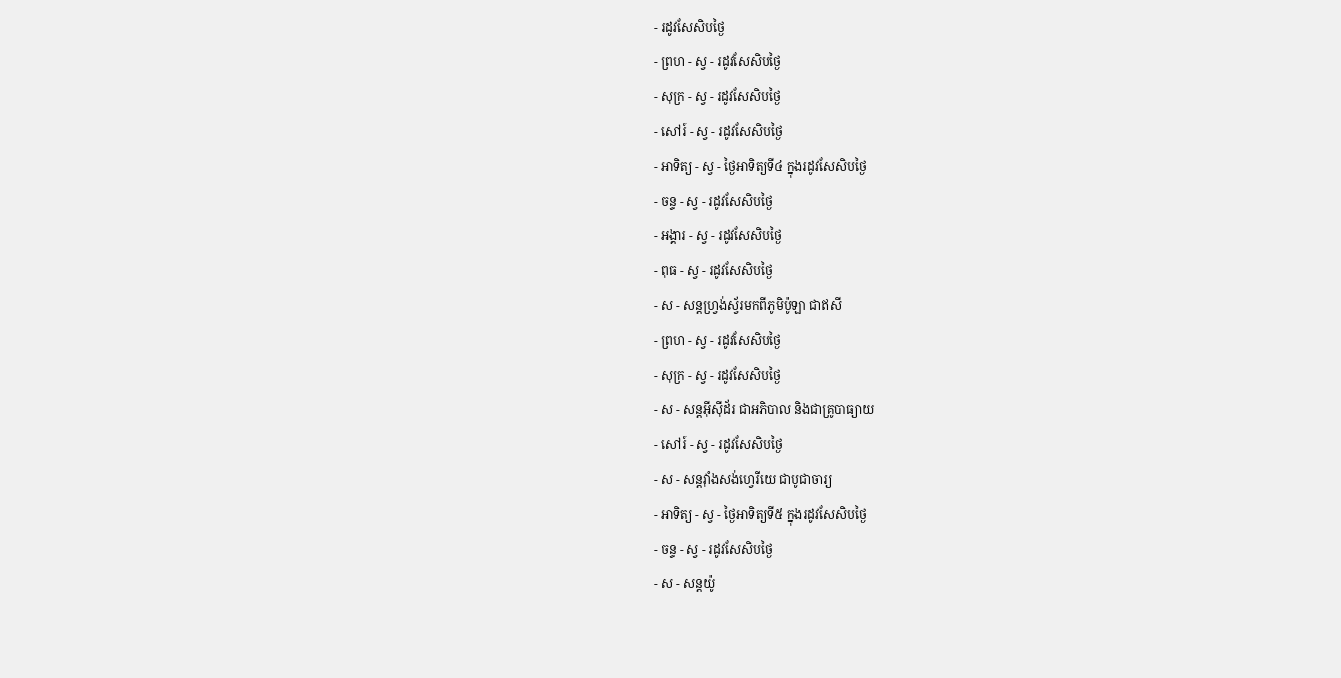- រដូវសែសិបថ្ងៃ
- ព្រហ - ស្វ - រដូវសែសិបថ្ងៃ
- សុក្រ - ស្វ - រដូវសែសិបថ្ងៃ
- សៅរ៍ - ស្វ - រដូវសែសិបថ្ងៃ
- អាទិត្យ - ស្វ - ថ្ងៃអាទិត្យទី៤ ក្នុងរដូវសែសិបថ្ងៃ
- ចន្ទ - ស្វ - រដូវសែសិបថ្ងៃ
- អង្គារ - ស្វ - រដូវសែសិបថ្ងៃ
- ពុធ - ស្វ - រដូវសែសិបថ្ងៃ
- ស - សន្ដហ្វ្រង់ស្វ័រមកពីភូមិប៉ូឡា ជាឥសី
- ព្រហ - ស្វ - រដូវសែសិបថ្ងៃ
- សុក្រ - ស្វ - រដូវសែសិបថ្ងៃ
- ស - សន្ដអ៊ីស៊ីដ័រ ជាអភិបាល និងជាគ្រូបាធ្យាយ
- សៅរ៍ - ស្វ - រដូវសែសិបថ្ងៃ
- ស - សន្ដវ៉ាំងសង់ហ្វេរីយេ ជាបូជាចារ្យ
- អាទិត្យ - ស្វ - ថ្ងៃអាទិត្យទី៥ ក្នុងរដូវសែសិបថ្ងៃ
- ចន្ទ - ស្វ - រដូវសែសិបថ្ងៃ
- ស - សន្ដយ៉ូ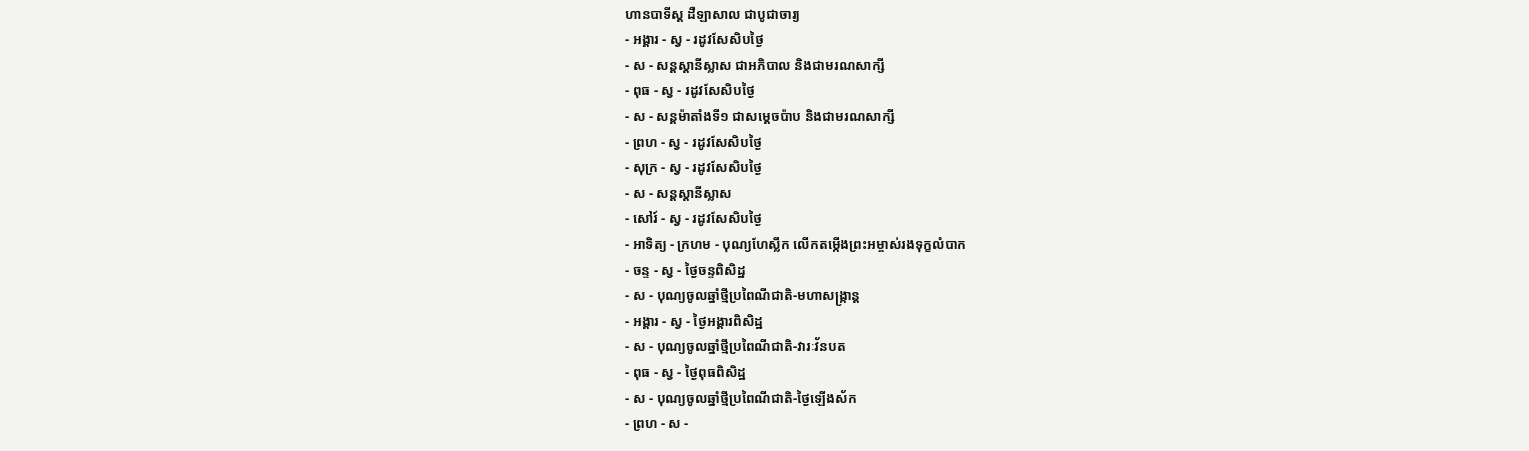ហានបាទីស្ដ ដឺឡាសាល ជាបូជាចារ្យ
- អង្គារ - ស្វ - រដូវសែសិបថ្ងៃ
- ស - សន្ដស្ដានីស្លាស ជាអភិបាល និងជាមរណសាក្សី
- ពុធ - ស្វ - រដូវសែសិបថ្ងៃ
- ស - សន្ដម៉ាតាំងទី១ ជាសម្ដេចប៉ាប និងជាមរណសាក្សី
- ព្រហ - ស្វ - រដូវសែសិបថ្ងៃ
- សុក្រ - ស្វ - រដូវសែសិបថ្ងៃ
- ស - សន្ដស្ដានីស្លាស
- សៅរ៍ - ស្វ - រដូវសែសិបថ្ងៃ
- អាទិត្យ - ក្រហម - បុណ្យហែស្លឹក លើកតម្កើងព្រះអម្ចាស់រងទុក្ខលំបាក
- ចន្ទ - ស្វ - ថ្ងៃចន្ទពិសិដ្ឋ
- ស - បុណ្យចូលឆ្នាំថ្មីប្រពៃណីជាតិ-មហាសង្រ្កាន្ដ
- អង្គារ - ស្វ - ថ្ងៃអង្គារពិសិដ្ឋ
- ស - បុណ្យចូលឆ្នាំថ្មីប្រពៃណីជាតិ-វារៈវ័នបត
- ពុធ - ស្វ - ថ្ងៃពុធពិសិដ្ឋ
- ស - បុណ្យចូលឆ្នាំថ្មីប្រពៃណីជាតិ-ថ្ងៃឡើងស័ក
- ព្រហ - ស -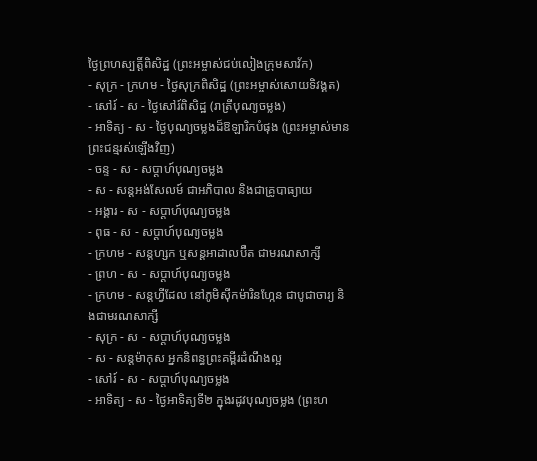ថ្ងៃព្រហស្បត្ដិ៍ពិសិដ្ឋ (ព្រះអម្ចាស់ជប់លៀងក្រុមសាវ័ក)
- សុក្រ - ក្រហម - ថ្ងៃសុក្រពិសិដ្ឋ (ព្រះអម្ចាស់សោយទិវង្គត)
- សៅរ៍ - ស - ថ្ងៃសៅរ៍ពិសិដ្ឋ (រាត្រីបុណ្យចម្លង)
- អាទិត្យ - ស - ថ្ងៃបុណ្យចម្លងដ៏ឱឡារិកបំផុង (ព្រះអម្ចាស់មានព្រះជន្មរស់ឡើងវិញ)
- ចន្ទ - ស - សប្ដាហ៍បុណ្យចម្លង
- ស - សន្ដអង់សែលម៍ ជាអភិបាល និងជាគ្រូបាធ្យាយ
- អង្គារ - ស - សប្ដាហ៍បុណ្យចម្លង
- ពុធ - ស - សប្ដាហ៍បុណ្យចម្លង
- ក្រហម - សន្ដហ្សក ឬសន្ដអាដាលប៊ឺត ជាមរណសាក្សី
- ព្រហ - ស - សប្ដាហ៍បុណ្យចម្លង
- ក្រហម - សន្ដហ្វីដែល នៅភូមិស៊ីកម៉ារិនហ្កែន ជាបូជាចារ្យ និងជាមរណសាក្សី
- សុក្រ - ស - សប្ដាហ៍បុណ្យចម្លង
- ស - សន្ដម៉ាកុស អ្នកនិពន្ធព្រះគម្ពីរដំណឹងល្អ
- សៅរ៍ - ស - សប្ដាហ៍បុណ្យចម្លង
- អាទិត្យ - ស - ថ្ងៃអាទិត្យទី២ ក្នុងរដូវបុណ្យចម្លង (ព្រះហ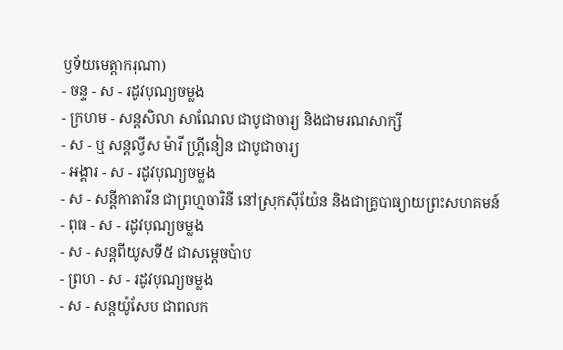ឫទ័យមេត្ដាករុណា)
- ចន្ទ - ស - រដូវបុណ្យចម្លង
- ក្រហម - សន្ដសិលា សាណែល ជាបូជាចារ្យ និងជាមរណសាក្សី
- ស - ឬ សន្ដល្វីស ម៉ារី ហ្គ្រីនៀន ជាបូជាចារ្យ
- អង្គារ - ស - រដូវបុណ្យចម្លង
- ស - សន្ដីកាតារីន ជាព្រហ្មចារិនី នៅស្រុកស៊ីយ៉ែន និងជាគ្រូបាធ្យាយព្រះសហគមន៍
- ពុធ - ស - រដូវបុណ្យចម្លង
- ស - សន្ដពីយូសទី៥ ជាសម្ដេចប៉ាប
- ព្រហ - ស - រដូវបុណ្យចម្លង
- ស - សន្ដយ៉ូសែប ជាពលក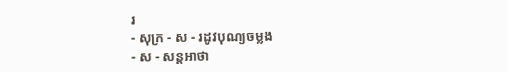រ
- សុក្រ - ស - រដូវបុណ្យចម្លង
- ស - សន្ដអាថា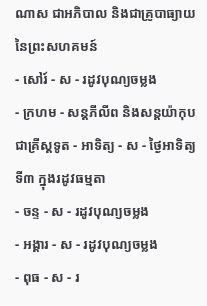ណាស ជាអភិបាល និងជាគ្រូបាធ្យាយនៃព្រះសហគមន៍
- សៅរ៍ - ស - រដូវបុណ្យចម្លង
- ក្រហម - សន្ដភីលីព និងសន្ដយ៉ាកុបជាគ្រីស្ដទូត - អាទិត្យ - ស - ថ្ងៃអាទិត្យទី៣ ក្នុងរដូវធម្មតា
- ចន្ទ - ស - រដូវបុណ្យចម្លង
- អង្គារ - ស - រដូវបុណ្យចម្លង
- ពុធ - ស - រ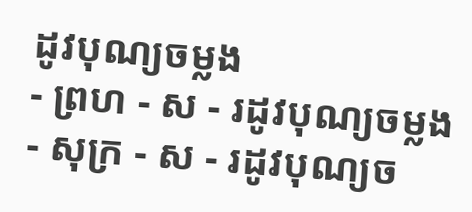ដូវបុណ្យចម្លង
- ព្រហ - ស - រដូវបុណ្យចម្លង
- សុក្រ - ស - រដូវបុណ្យច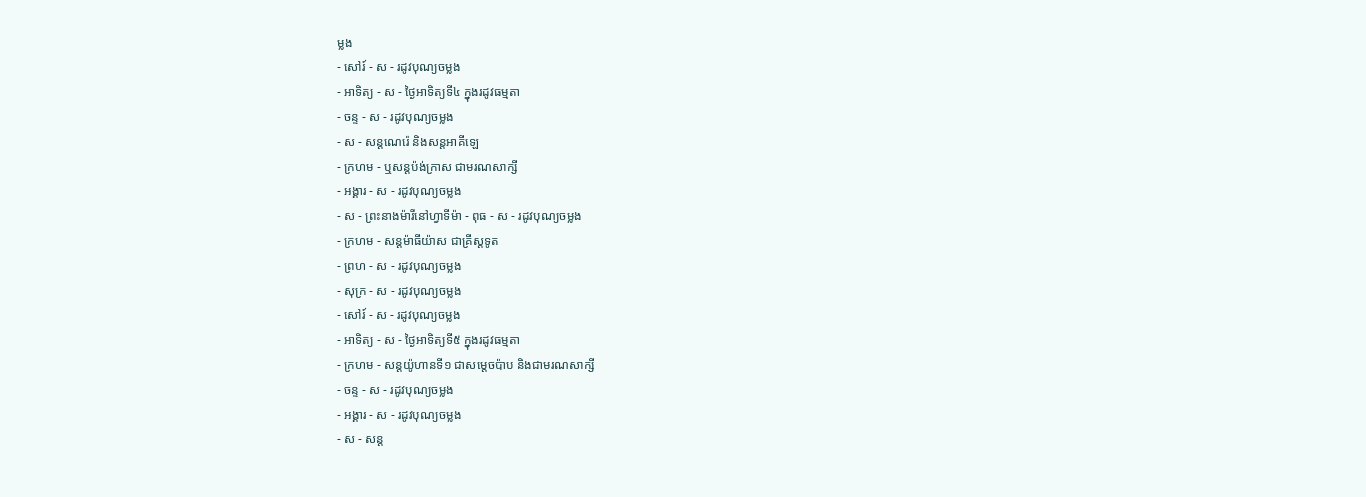ម្លង
- សៅរ៍ - ស - រដូវបុណ្យចម្លង
- អាទិត្យ - ស - ថ្ងៃអាទិត្យទី៤ ក្នុងរដូវធម្មតា
- ចន្ទ - ស - រដូវបុណ្យចម្លង
- ស - សន្ដណេរ៉េ និងសន្ដអាគីឡេ
- ក្រហម - ឬសន្ដប៉ង់ក្រាស ជាមរណសាក្សី
- អង្គារ - ស - រដូវបុណ្យចម្លង
- ស - ព្រះនាងម៉ារីនៅហ្វាទីម៉ា - ពុធ - ស - រដូវបុណ្យចម្លង
- ក្រហម - សន្ដម៉ាធីយ៉ាស ជាគ្រីស្ដទូត
- ព្រហ - ស - រដូវបុណ្យចម្លង
- សុក្រ - ស - រដូវបុណ្យចម្លង
- សៅរ៍ - ស - រដូវបុណ្យចម្លង
- អាទិត្យ - ស - ថ្ងៃអាទិត្យទី៥ ក្នុងរដូវធម្មតា
- ក្រហម - សន្ដយ៉ូហានទី១ ជាសម្ដេចប៉ាប និងជាមរណសាក្សី
- ចន្ទ - ស - រដូវបុណ្យចម្លង
- អង្គារ - ស - រដូវបុណ្យចម្លង
- ស - សន្ដ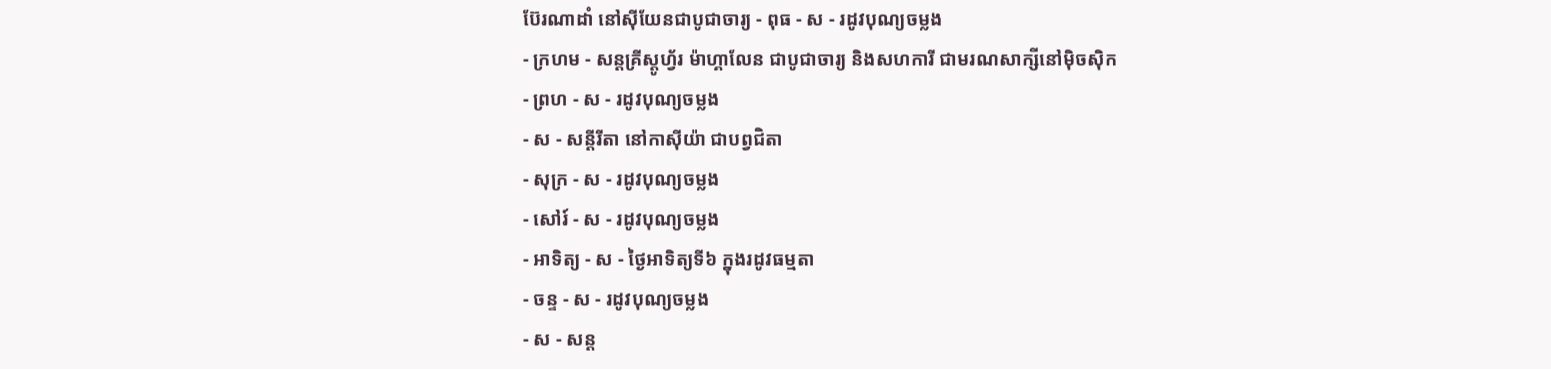ប៊ែរណាដាំ នៅស៊ីយែនជាបូជាចារ្យ - ពុធ - ស - រដូវបុណ្យចម្លង
- ក្រហម - សន្ដគ្រីស្ដូហ្វ័រ ម៉ាហ្គាលែន ជាបូជាចារ្យ និងសហការី ជាមរណសាក្សីនៅម៉ិចស៊ិក
- ព្រហ - ស - រដូវបុណ្យចម្លង
- ស - សន្ដីរីតា នៅកាស៊ីយ៉ា ជាបព្វជិតា
- សុក្រ - ស - រដូវបុណ្យចម្លង
- សៅរ៍ - ស - រដូវបុណ្យចម្លង
- អាទិត្យ - ស - ថ្ងៃអាទិត្យទី៦ ក្នុងរដូវធម្មតា
- ចន្ទ - ស - រដូវបុណ្យចម្លង
- ស - សន្ដ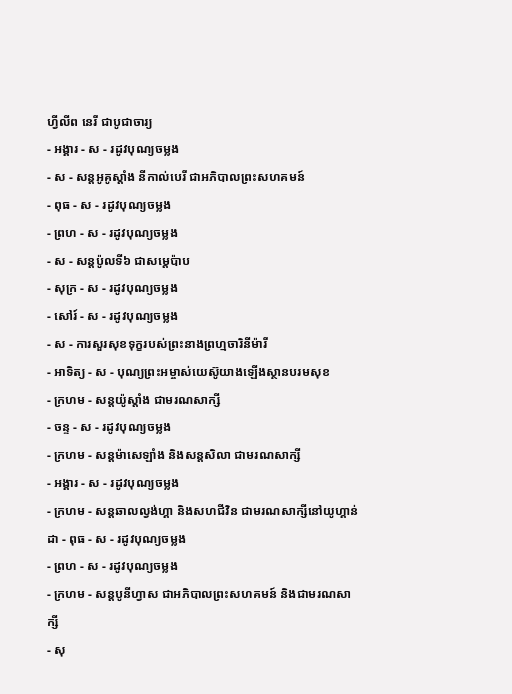ហ្វីលីព នេរី ជាបូជាចារ្យ
- អង្គារ - ស - រដូវបុណ្យចម្លង
- ស - សន្ដអូគូស្ដាំង នីកាល់បេរី ជាអភិបាលព្រះសហគមន៍
- ពុធ - ស - រដូវបុណ្យចម្លង
- ព្រហ - ស - រដូវបុណ្យចម្លង
- ស - សន្ដប៉ូលទី៦ ជាសម្ដេប៉ាប
- សុក្រ - ស - រដូវបុណ្យចម្លង
- សៅរ៍ - ស - រដូវបុណ្យចម្លង
- ស - ការសួរសុខទុក្ខរបស់ព្រះនាងព្រហ្មចារិនីម៉ារី
- អាទិត្យ - ស - បុណ្យព្រះអម្ចាស់យេស៊ូយាងឡើងស្ថានបរមសុខ
- ក្រហម - សន្ដយ៉ូស្ដាំង ជាមរណសាក្សី
- ចន្ទ - ស - រដូវបុណ្យចម្លង
- ក្រហម - សន្ដម៉ាសេឡាំង និងសន្ដសិលា ជាមរណសាក្សី
- អង្គារ - ស - រដូវបុណ្យចម្លង
- ក្រហម - សន្ដឆាលល្វង់ហ្គា និងសហជីវិន ជាមរណសាក្សីនៅយូហ្គាន់ដា - ពុធ - ស - រដូវបុណ្យចម្លង
- ព្រហ - ស - រដូវបុណ្យចម្លង
- ក្រហម - សន្ដបូនីហ្វាស ជាអភិបាលព្រះសហគមន៍ និងជាមរណសាក្សី
- សុ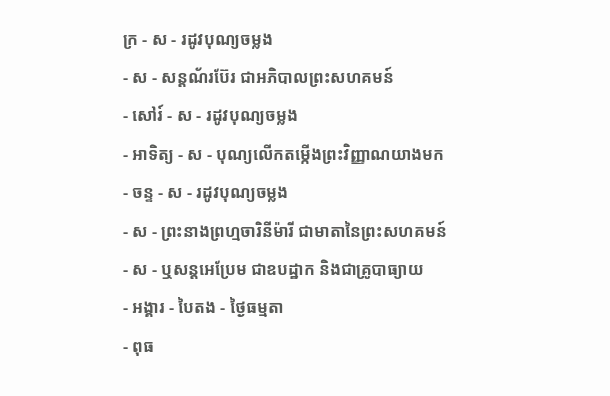ក្រ - ស - រដូវបុណ្យចម្លង
- ស - សន្ដណ័រប៊ែរ ជាអភិបាលព្រះសហគមន៍
- សៅរ៍ - ស - រដូវបុណ្យចម្លង
- អាទិត្យ - ស - បុណ្យលើកតម្កើងព្រះវិញ្ញាណយាងមក
- ចន្ទ - ស - រដូវបុណ្យចម្លង
- ស - ព្រះនាងព្រហ្មចារិនីម៉ារី ជាមាតានៃព្រះសហគមន៍
- ស - ឬសន្ដអេប្រែម ជាឧបដ្ឋាក និងជាគ្រូបាធ្យាយ
- អង្គារ - បៃតង - ថ្ងៃធម្មតា
- ពុធ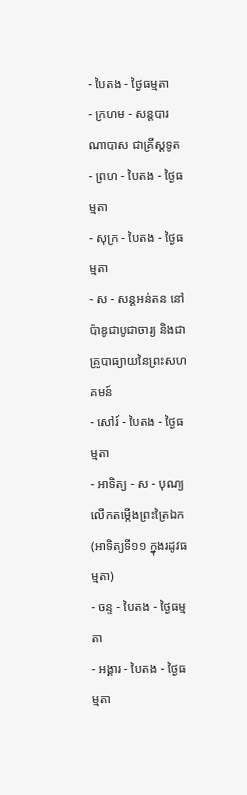- បៃតង - ថ្ងៃធម្មតា
- ក្រហម - សន្ដបារណាបាស ជាគ្រីស្ដទូត
- ព្រហ - បៃតង - ថ្ងៃធម្មតា
- សុក្រ - បៃតង - ថ្ងៃធម្មតា
- ស - សន្ដអន់តន នៅប៉ាឌូជាបូជាចារ្យ និងជាគ្រូបាធ្យាយនៃព្រះសហគមន៍
- សៅរ៍ - បៃតង - ថ្ងៃធម្មតា
- អាទិត្យ - ស - បុណ្យលើកតម្កើងព្រះត្រៃឯក (អាទិត្យទី១១ ក្នុងរដូវធម្មតា)
- ចន្ទ - បៃតង - ថ្ងៃធម្មតា
- អង្គារ - បៃតង - ថ្ងៃធម្មតា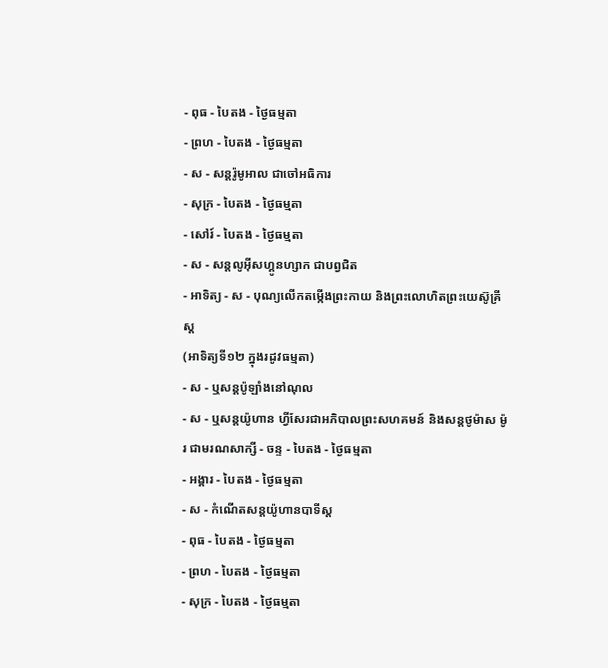- ពុធ - បៃតង - ថ្ងៃធម្មតា
- ព្រហ - បៃតង - ថ្ងៃធម្មតា
- ស - សន្ដរ៉ូមូអាល ជាចៅអធិការ
- សុក្រ - បៃតង - ថ្ងៃធម្មតា
- សៅរ៍ - បៃតង - ថ្ងៃធម្មតា
- ស - សន្ដលូអ៊ីសហ្គូនហ្សាក ជាបព្វជិត
- អាទិត្យ - ស - បុណ្យលើកតម្កើងព្រះកាយ និងព្រះលោហិតព្រះយេស៊ូគ្រីស្ដ
(អាទិត្យទី១២ ក្នុងរដូវធម្មតា)
- ស - ឬសន្ដប៉ូឡាំងនៅណុល
- ស - ឬសន្ដយ៉ូហាន ហ្វីសែរជាអភិបាលព្រះសហគមន៍ និងសន្ដថូម៉ាស ម៉ូរ ជាមរណសាក្សី - ចន្ទ - បៃតង - ថ្ងៃធម្មតា
- អង្គារ - បៃតង - ថ្ងៃធម្មតា
- ស - កំណើតសន្ដយ៉ូហានបាទីស្ដ
- ពុធ - បៃតង - ថ្ងៃធម្មតា
- ព្រហ - បៃតង - ថ្ងៃធម្មតា
- សុក្រ - បៃតង - ថ្ងៃធម្មតា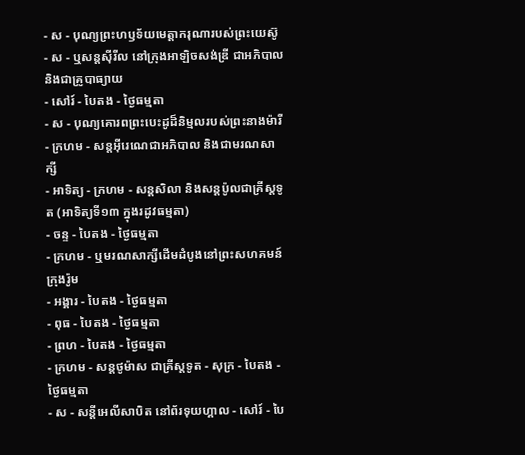- ស - បុណ្យព្រះហឫទ័យមេត្ដាករុណារបស់ព្រះយេស៊ូ
- ស - ឬសន្ដស៊ីរីល នៅក្រុងអាឡិចសង់ឌ្រី ជាអភិបាល និងជាគ្រូបាធ្យាយ
- សៅរ៍ - បៃតង - ថ្ងៃធម្មតា
- ស - បុណ្យគោរពព្រះបេះដូដ៏និម្មលរបស់ព្រះនាងម៉ារី
- ក្រហម - សន្ដអ៊ីរេណេជាអភិបាល និងជាមរណសាក្សី
- អាទិត្យ - ក្រហម - សន្ដសិលា និងសន្ដប៉ូលជាគ្រីស្ដទូត (អាទិត្យទី១៣ ក្នុងរដូវធម្មតា)
- ចន្ទ - បៃតង - ថ្ងៃធម្មតា
- ក្រហម - ឬមរណសាក្សីដើមដំបូងនៅព្រះសហគមន៍ក្រុងរ៉ូម
- អង្គារ - បៃតង - ថ្ងៃធម្មតា
- ពុធ - បៃតង - ថ្ងៃធម្មតា
- ព្រហ - បៃតង - ថ្ងៃធម្មតា
- ក្រហម - សន្ដថូម៉ាស ជាគ្រីស្ដទូត - សុក្រ - បៃតង - ថ្ងៃធម្មតា
- ស - សន្ដីអេលីសាបិត នៅព័រទុយហ្គាល - សៅរ៍ - បៃ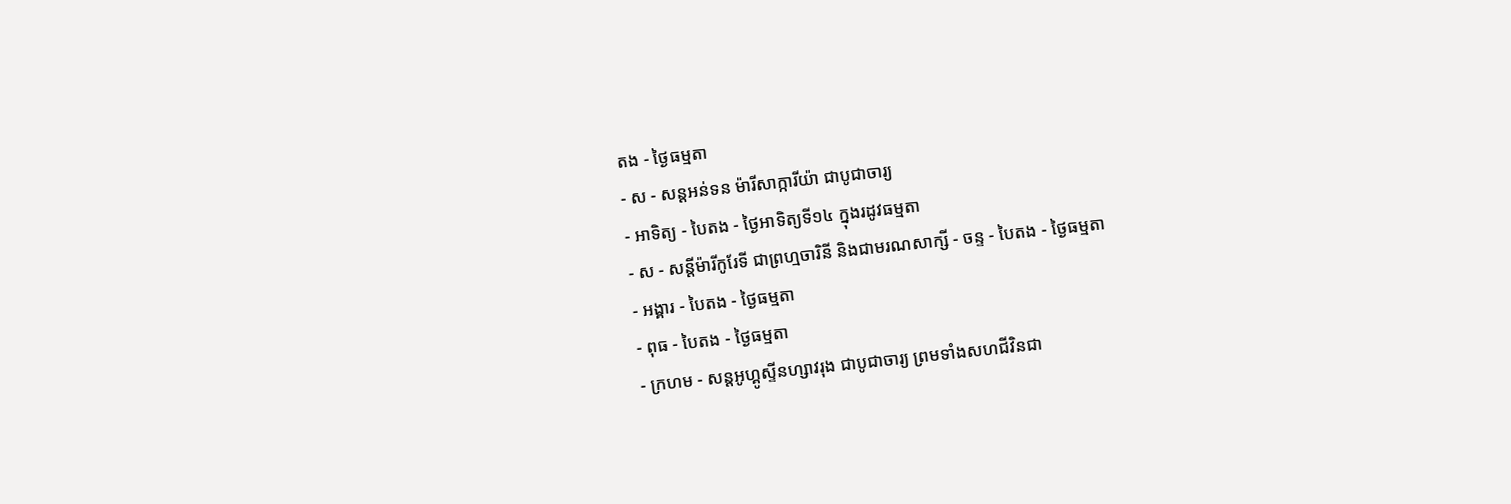តង - ថ្ងៃធម្មតា
- ស - សន្ដអន់ទន ម៉ារីសាក្ការីយ៉ា ជាបូជាចារ្យ
- អាទិត្យ - បៃតង - ថ្ងៃអាទិត្យទី១៤ ក្នុងរដូវធម្មតា
- ស - សន្ដីម៉ារីកូរែទី ជាព្រហ្មចារិនី និងជាមរណសាក្សី - ចន្ទ - បៃតង - ថ្ងៃធម្មតា
- អង្គារ - បៃតង - ថ្ងៃធម្មតា
- ពុធ - បៃតង - ថ្ងៃធម្មតា
- ក្រហម - សន្ដអូហ្គូស្ទីនហ្សាវរុង ជាបូជាចារ្យ ព្រមទាំងសហជីវិនជា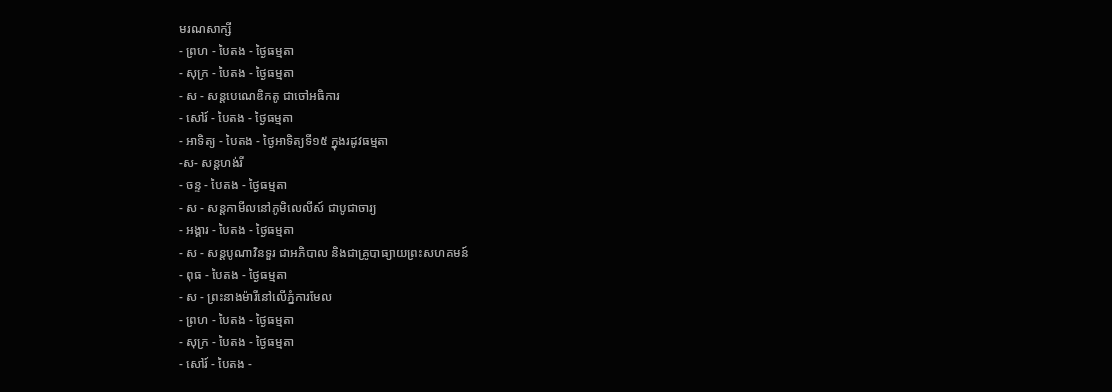មរណសាក្សី
- ព្រហ - បៃតង - ថ្ងៃធម្មតា
- សុក្រ - បៃតង - ថ្ងៃធម្មតា
- ស - សន្ដបេណេឌិកតូ ជាចៅអធិការ
- សៅរ៍ - បៃតង - ថ្ងៃធម្មតា
- អាទិត្យ - បៃតង - ថ្ងៃអាទិត្យទី១៥ ក្នុងរដូវធម្មតា
-ស- សន្ដហង់រី
- ចន្ទ - បៃតង - ថ្ងៃធម្មតា
- ស - សន្ដកាមីលនៅភូមិលេលីស៍ ជាបូជាចារ្យ
- អង្គារ - បៃតង - ថ្ងៃធម្មតា
- ស - សន្ដបូណាវិនទួរ ជាអភិបាល និងជាគ្រូបាធ្យាយព្រះសហគមន៍
- ពុធ - បៃតង - ថ្ងៃធម្មតា
- ស - ព្រះនាងម៉ារីនៅលើភ្នំការមែល
- ព្រហ - បៃតង - ថ្ងៃធម្មតា
- សុក្រ - បៃតង - ថ្ងៃធម្មតា
- សៅរ៍ - បៃតង -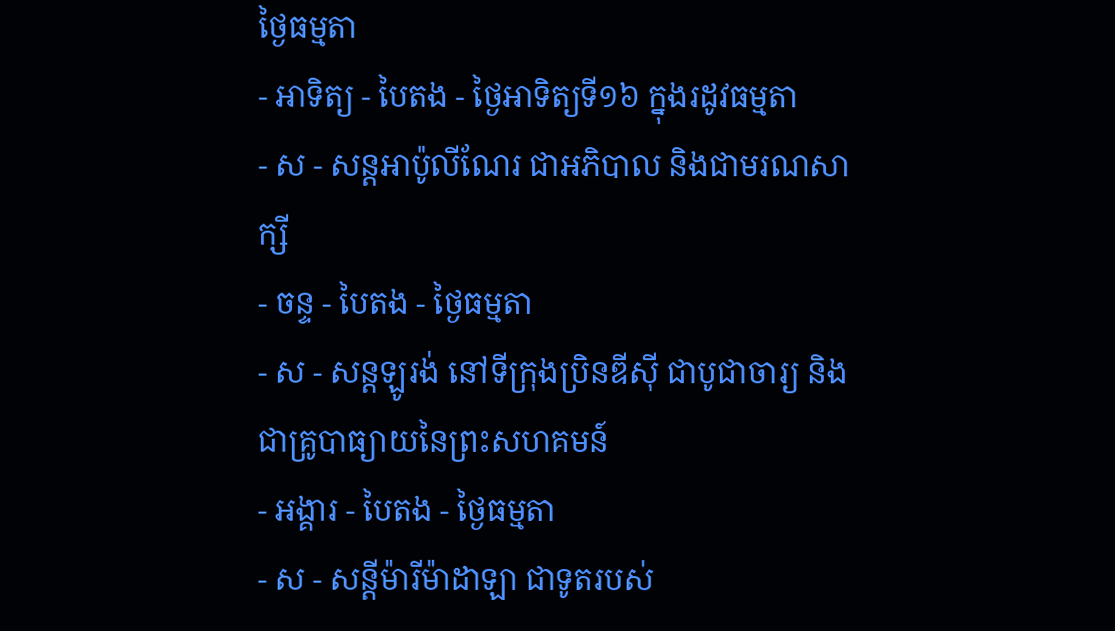ថ្ងៃធម្មតា
- អាទិត្យ - បៃតង - ថ្ងៃអាទិត្យទី១៦ ក្នុងរដូវធម្មតា
- ស - សន្ដអាប៉ូលីណែរ ជាអភិបាល និងជាមរណសាក្សី
- ចន្ទ - បៃតង - ថ្ងៃធម្មតា
- ស - សន្ដឡូរង់ នៅទីក្រុងប្រិនឌីស៊ី ជាបូជាចារ្យ និងជាគ្រូបាធ្យាយនៃព្រះសហគមន៍
- អង្គារ - បៃតង - ថ្ងៃធម្មតា
- ស - សន្ដីម៉ារីម៉ាដាឡា ជាទូតរបស់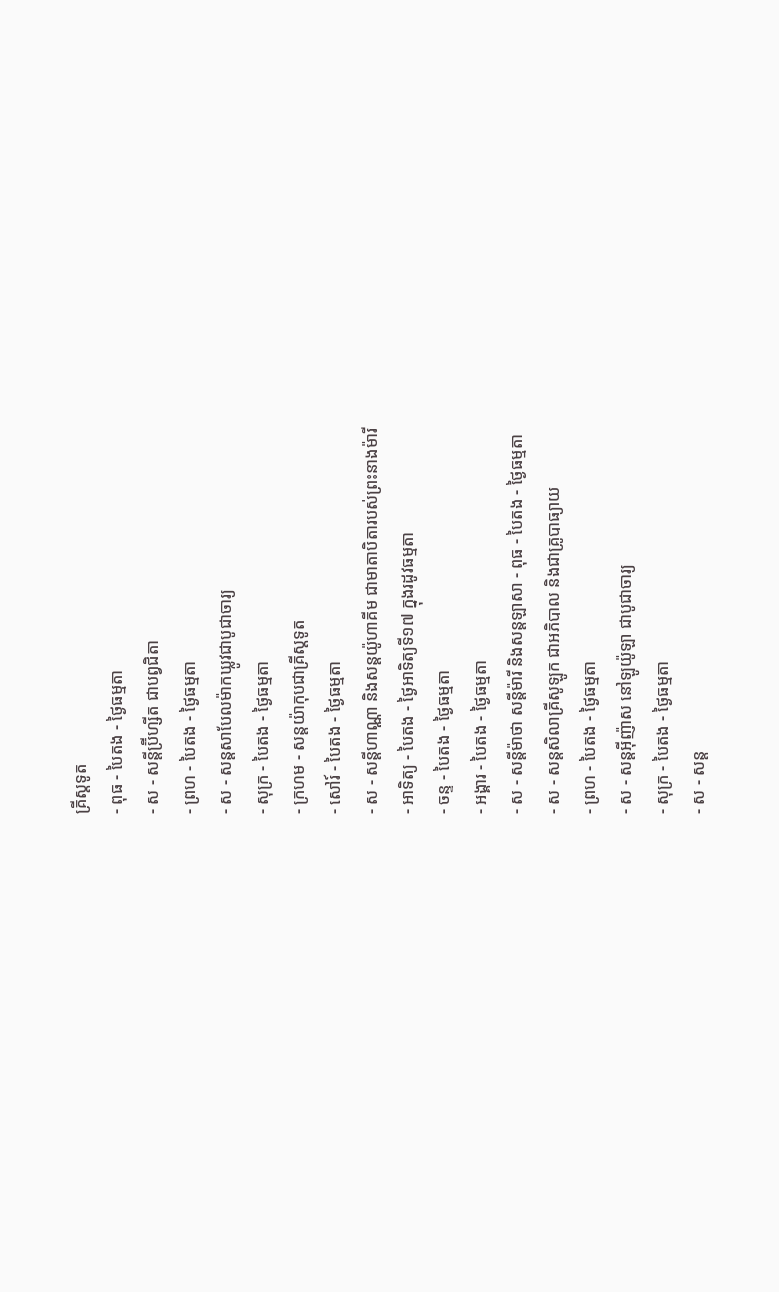គ្រីស្ដទូត
- ពុធ - បៃតង - ថ្ងៃធម្មតា
- ស - សន្ដីប្រ៊ីហ្សីត ជាបព្វជិតា
- ព្រហ - បៃតង - ថ្ងៃធម្មតា
- ស - សន្ដសាបែលម៉ាកឃ្លូវជាបូជាចារ្យ
- សុក្រ - បៃតង - ថ្ងៃធម្មតា
- ក្រហម - សន្ដយ៉ាកុបជាគ្រីស្ដទូត
- សៅរ៍ - បៃតង - ថ្ងៃធម្មតា
- ស - សន្ដីហាណ្ណា និងសន្ដយ៉ូហាគីម ជាមាតាបិតារបស់ព្រះនាងម៉ារី
- អាទិត្យ - បៃតង - ថ្ងៃអាទិត្យទី១៧ ក្នុងរដូវធម្មតា
- ចន្ទ - បៃតង - ថ្ងៃធម្មតា
- អង្គារ - បៃតង - ថ្ងៃធម្មតា
- ស - សន្ដីម៉ាថា សន្ដីម៉ារី និងសន្ដឡាសា - ពុធ - បៃតង - ថ្ងៃធម្មតា
- ស - សន្ដសិលាគ្រីសូឡូក ជាអភិបាល និងជាគ្រូបាធ្យាយ
- ព្រហ - បៃតង - ថ្ងៃធម្មតា
- ស - សន្ដអ៊ីញ៉ាស នៅឡូយ៉ូឡា ជាបូជាចារ្យ
- សុក្រ - បៃតង - ថ្ងៃធម្មតា
- ស - សន្ដ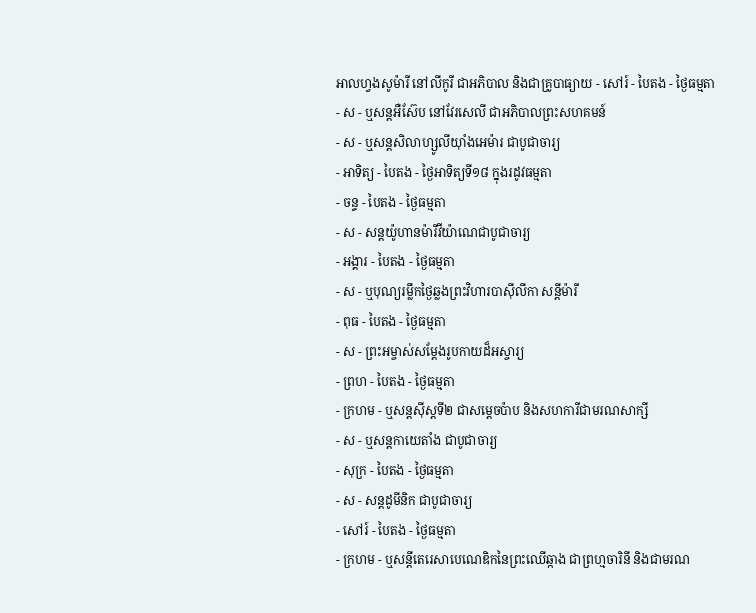អាលហ្វងសូម៉ារី នៅលីកូរី ជាអភិបាល និងជាគ្រូបាធ្យាយ - សៅរ៍ - បៃតង - ថ្ងៃធម្មតា
- ស - ឬសន្ដអឺស៊ែប នៅវែរសេលី ជាអភិបាលព្រះសហគមន៍
- ស - ឬសន្ដសិលាហ្សូលីយ៉ាំងអេម៉ារ ជាបូជាចារ្យ
- អាទិត្យ - បៃតង - ថ្ងៃអាទិត្យទី១៨ ក្នុងរដូវធម្មតា
- ចន្ទ - បៃតង - ថ្ងៃធម្មតា
- ស - សន្ដយ៉ូហានម៉ារីវីយ៉ាណេជាបូជាចារ្យ
- អង្គារ - បៃតង - ថ្ងៃធម្មតា
- ស - ឬបុណ្យរម្លឹកថ្ងៃឆ្លងព្រះវិហារបាស៊ីលីកា សន្ដីម៉ារី
- ពុធ - បៃតង - ថ្ងៃធម្មតា
- ស - ព្រះអម្ចាស់សម្ដែងរូបកាយដ៏អស្ចារ្យ
- ព្រហ - បៃតង - ថ្ងៃធម្មតា
- ក្រហម - ឬសន្ដស៊ីស្ដទី២ ជាសម្ដេចប៉ាប និងសហការីជាមរណសាក្សី
- ស - ឬសន្ដកាយេតាំង ជាបូជាចារ្យ
- សុក្រ - បៃតង - ថ្ងៃធម្មតា
- ស - សន្ដដូមីនិក ជាបូជាចារ្យ
- សៅរ៍ - បៃតង - ថ្ងៃធម្មតា
- ក្រហម - ឬសន្ដីតេរេសាបេណេឌិកនៃព្រះឈើឆ្កាង ជាព្រហ្មចារិនី និងជាមរណ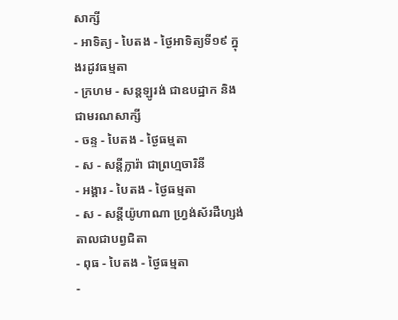សាក្សី
- អាទិត្យ - បៃតង - ថ្ងៃអាទិត្យទី១៩ ក្នុងរដូវធម្មតា
- ក្រហម - សន្ដឡូរង់ ជាឧបដ្ឋាក និងជាមរណសាក្សី
- ចន្ទ - បៃតង - ថ្ងៃធម្មតា
- ស - សន្ដីក្លារ៉ា ជាព្រហ្មចារិនី
- អង្គារ - បៃតង - ថ្ងៃធម្មតា
- ស - សន្ដីយ៉ូហាណា ហ្វ្រង់ស័រដឺហ្សង់តាលជាបព្វជិតា
- ពុធ - បៃតង - ថ្ងៃធម្មតា
-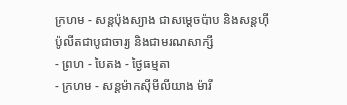ក្រហម - សន្ដប៉ុងស្យាង ជាសម្ដេចប៉ាប និងសន្ដហ៊ីប៉ូលីតជាបូជាចារ្យ និងជាមរណសាក្សី
- ព្រហ - បៃតង - ថ្ងៃធម្មតា
- ក្រហម - សន្ដម៉ាកស៊ីមីលីយាង ម៉ារី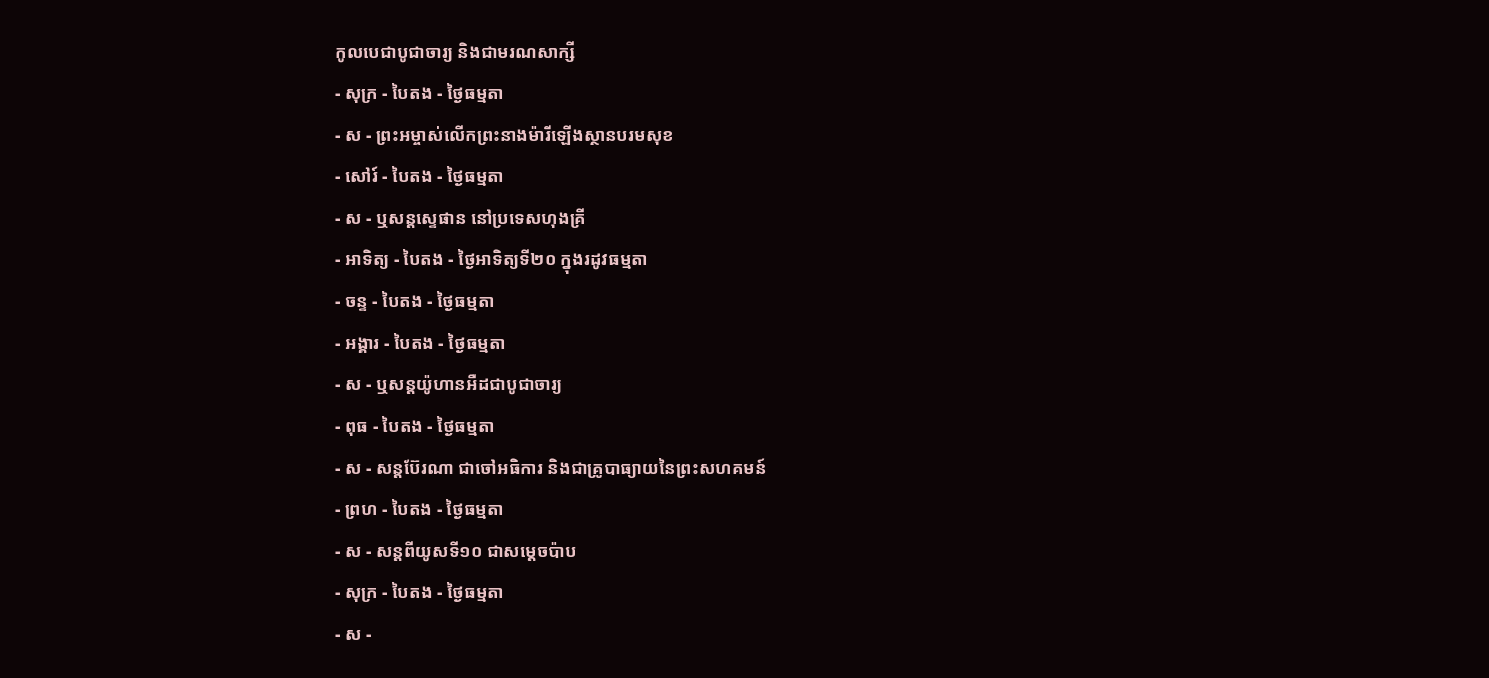កូលបេជាបូជាចារ្យ និងជាមរណសាក្សី
- សុក្រ - បៃតង - ថ្ងៃធម្មតា
- ស - ព្រះអម្ចាស់លើកព្រះនាងម៉ារីឡើងស្ថានបរមសុខ
- សៅរ៍ - បៃតង - ថ្ងៃធម្មតា
- ស - ឬសន្ដស្ទេផាន នៅប្រទេសហុងគ្រី
- អាទិត្យ - បៃតង - ថ្ងៃអាទិត្យទី២០ ក្នុងរដូវធម្មតា
- ចន្ទ - បៃតង - ថ្ងៃធម្មតា
- អង្គារ - បៃតង - ថ្ងៃធម្មតា
- ស - ឬសន្ដយ៉ូហានអឺដជាបូជាចារ្យ
- ពុធ - បៃតង - ថ្ងៃធម្មតា
- ស - សន្ដប៊ែរណា ជាចៅអធិការ និងជាគ្រូបាធ្យាយនៃព្រះសហគមន៍
- ព្រហ - បៃតង - ថ្ងៃធម្មតា
- ស - សន្ដពីយូសទី១០ ជាសម្ដេចប៉ាប
- សុក្រ - បៃតង - ថ្ងៃធម្មតា
- ស -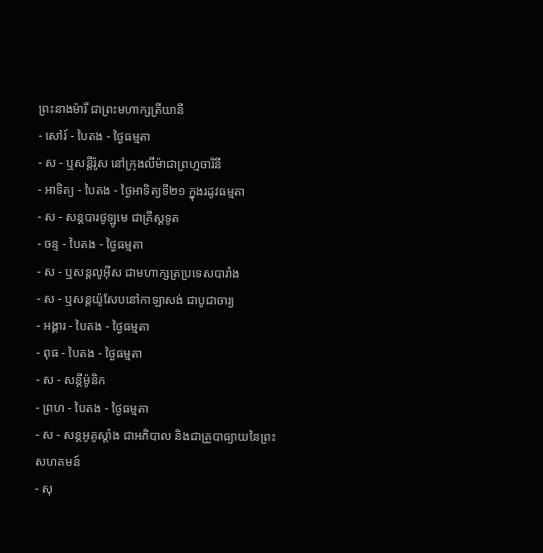ព្រះនាងម៉ារី ជាព្រះមហាក្សត្រីយានី
- សៅរ៍ - បៃតង - ថ្ងៃធម្មតា
- ស - ឬសន្ដីរ៉ូស នៅក្រុងលីម៉ាជាព្រហ្មចារិនី
- អាទិត្យ - បៃតង - ថ្ងៃអាទិត្យទី២១ ក្នុងរដូវធម្មតា
- ស - សន្ដបារថូឡូមេ ជាគ្រីស្ដទូត
- ចន្ទ - បៃតង - ថ្ងៃធម្មតា
- ស - ឬសន្ដលូអ៊ីស ជាមហាក្សត្រប្រទេសបារាំង
- ស - ឬសន្ដយ៉ូសែបនៅកាឡាសង់ ជាបូជាចារ្យ
- អង្គារ - បៃតង - ថ្ងៃធម្មតា
- ពុធ - បៃតង - ថ្ងៃធម្មតា
- ស - សន្ដីម៉ូនិក
- ព្រហ - បៃតង - ថ្ងៃធម្មតា
- ស - សន្ដអូគូស្ដាំង ជាអភិបាល និងជាគ្រូបាធ្យាយនៃព្រះសហគមន៍
- សុ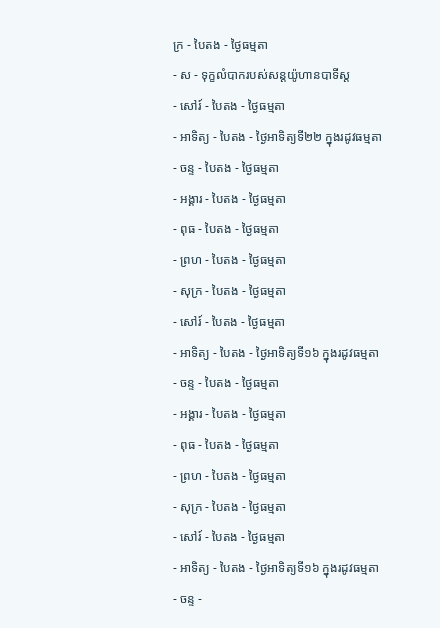ក្រ - បៃតង - ថ្ងៃធម្មតា
- ស - ទុក្ខលំបាករបស់សន្ដយ៉ូហានបាទីស្ដ
- សៅរ៍ - បៃតង - ថ្ងៃធម្មតា
- អាទិត្យ - បៃតង - ថ្ងៃអាទិត្យទី២២ ក្នុងរដូវធម្មតា
- ចន្ទ - បៃតង - ថ្ងៃធម្មតា
- អង្គារ - បៃតង - ថ្ងៃធម្មតា
- ពុធ - បៃតង - ថ្ងៃធម្មតា
- ព្រហ - បៃតង - ថ្ងៃធម្មតា
- សុក្រ - បៃតង - ថ្ងៃធម្មតា
- សៅរ៍ - បៃតង - ថ្ងៃធម្មតា
- អាទិត្យ - បៃតង - ថ្ងៃអាទិត្យទី១៦ ក្នុងរដូវធម្មតា
- ចន្ទ - បៃតង - ថ្ងៃធម្មតា
- អង្គារ - បៃតង - ថ្ងៃធម្មតា
- ពុធ - បៃតង - ថ្ងៃធម្មតា
- ព្រហ - បៃតង - ថ្ងៃធម្មតា
- សុក្រ - បៃតង - ថ្ងៃធម្មតា
- សៅរ៍ - បៃតង - ថ្ងៃធម្មតា
- អាទិត្យ - បៃតង - ថ្ងៃអាទិត្យទី១៦ ក្នុងរដូវធម្មតា
- ចន្ទ -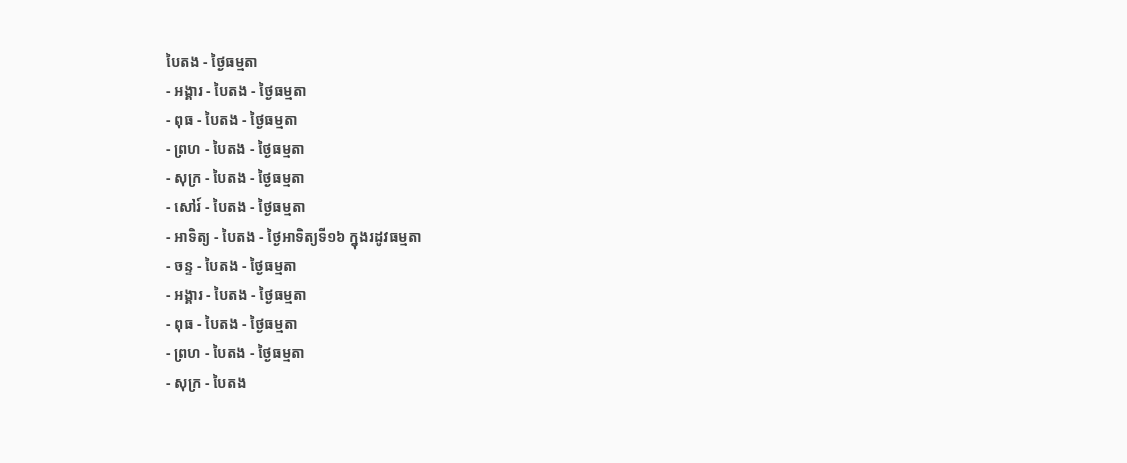បៃតង - ថ្ងៃធម្មតា
- អង្គារ - បៃតង - ថ្ងៃធម្មតា
- ពុធ - បៃតង - ថ្ងៃធម្មតា
- ព្រហ - បៃតង - ថ្ងៃធម្មតា
- សុក្រ - បៃតង - ថ្ងៃធម្មតា
- សៅរ៍ - បៃតង - ថ្ងៃធម្មតា
- អាទិត្យ - បៃតង - ថ្ងៃអាទិត្យទី១៦ ក្នុងរដូវធម្មតា
- ចន្ទ - បៃតង - ថ្ងៃធម្មតា
- អង្គារ - បៃតង - ថ្ងៃធម្មតា
- ពុធ - បៃតង - ថ្ងៃធម្មតា
- ព្រហ - បៃតង - ថ្ងៃធម្មតា
- សុក្រ - បៃតង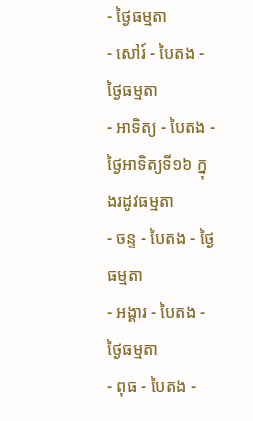- ថ្ងៃធម្មតា
- សៅរ៍ - បៃតង - ថ្ងៃធម្មតា
- អាទិត្យ - បៃតង - ថ្ងៃអាទិត្យទី១៦ ក្នុងរដូវធម្មតា
- ចន្ទ - បៃតង - ថ្ងៃធម្មតា
- អង្គារ - បៃតង - ថ្ងៃធម្មតា
- ពុធ - បៃតង -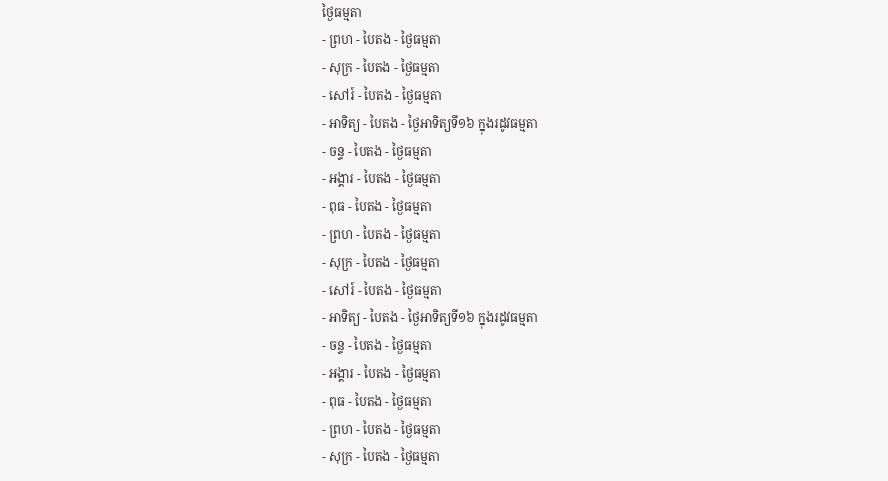ថ្ងៃធម្មតា
- ព្រហ - បៃតង - ថ្ងៃធម្មតា
- សុក្រ - បៃតង - ថ្ងៃធម្មតា
- សៅរ៍ - បៃតង - ថ្ងៃធម្មតា
- អាទិត្យ - បៃតង - ថ្ងៃអាទិត្យទី១៦ ក្នុងរដូវធម្មតា
- ចន្ទ - បៃតង - ថ្ងៃធម្មតា
- អង្គារ - បៃតង - ថ្ងៃធម្មតា
- ពុធ - បៃតង - ថ្ងៃធម្មតា
- ព្រហ - បៃតង - ថ្ងៃធម្មតា
- សុក្រ - បៃតង - ថ្ងៃធម្មតា
- សៅរ៍ - បៃតង - ថ្ងៃធម្មតា
- អាទិត្យ - បៃតង - ថ្ងៃអាទិត្យទី១៦ ក្នុងរដូវធម្មតា
- ចន្ទ - បៃតង - ថ្ងៃធម្មតា
- អង្គារ - បៃតង - ថ្ងៃធម្មតា
- ពុធ - បៃតង - ថ្ងៃធម្មតា
- ព្រហ - បៃតង - ថ្ងៃធម្មតា
- សុក្រ - បៃតង - ថ្ងៃធម្មតា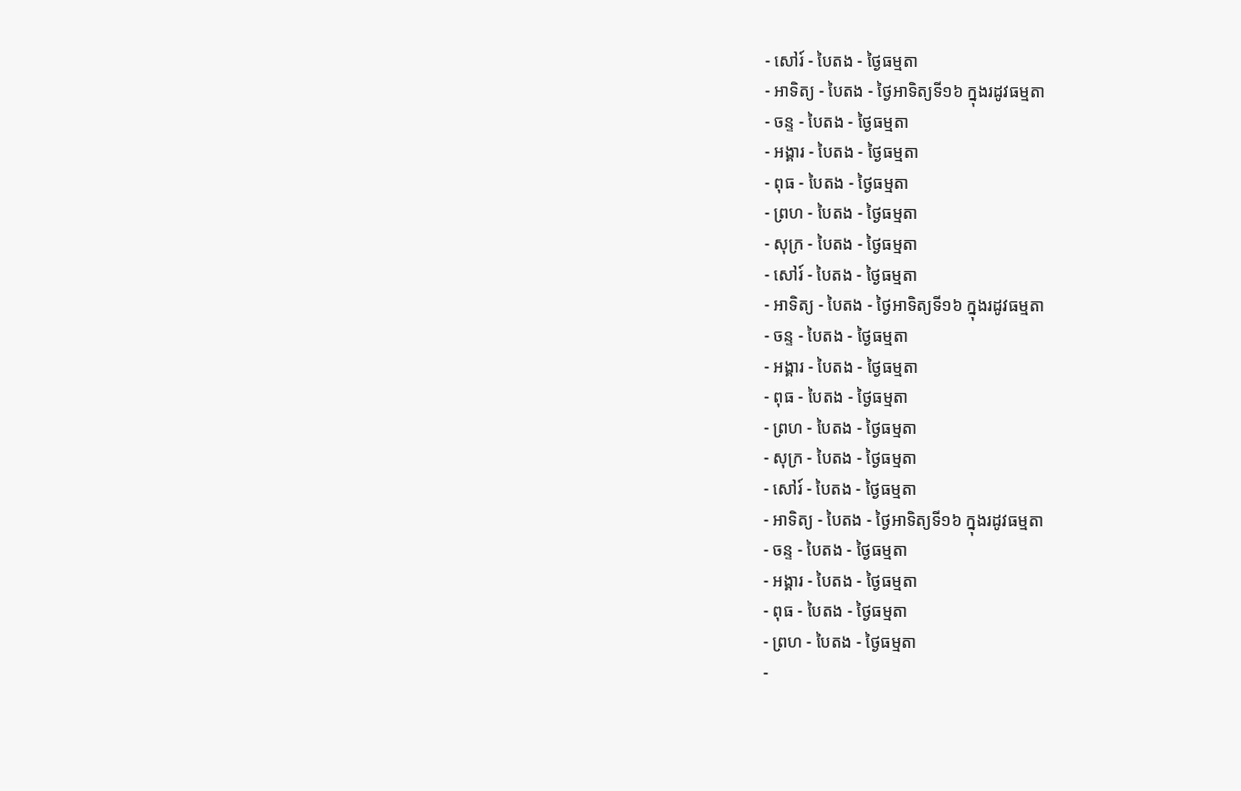- សៅរ៍ - បៃតង - ថ្ងៃធម្មតា
- អាទិត្យ - បៃតង - ថ្ងៃអាទិត្យទី១៦ ក្នុងរដូវធម្មតា
- ចន្ទ - បៃតង - ថ្ងៃធម្មតា
- អង្គារ - បៃតង - ថ្ងៃធម្មតា
- ពុធ - បៃតង - ថ្ងៃធម្មតា
- ព្រហ - បៃតង - ថ្ងៃធម្មតា
- សុក្រ - បៃតង - ថ្ងៃធម្មតា
- សៅរ៍ - បៃតង - ថ្ងៃធម្មតា
- អាទិត្យ - បៃតង - ថ្ងៃអាទិត្យទី១៦ ក្នុងរដូវធម្មតា
- ចន្ទ - បៃតង - ថ្ងៃធម្មតា
- អង្គារ - បៃតង - ថ្ងៃធម្មតា
- ពុធ - បៃតង - ថ្ងៃធម្មតា
- ព្រហ - បៃតង - ថ្ងៃធម្មតា
- សុក្រ - បៃតង - ថ្ងៃធម្មតា
- សៅរ៍ - បៃតង - ថ្ងៃធម្មតា
- អាទិត្យ - បៃតង - ថ្ងៃអាទិត្យទី១៦ ក្នុងរដូវធម្មតា
- ចន្ទ - បៃតង - ថ្ងៃធម្មតា
- អង្គារ - បៃតង - ថ្ងៃធម្មតា
- ពុធ - បៃតង - ថ្ងៃធម្មតា
- ព្រហ - បៃតង - ថ្ងៃធម្មតា
-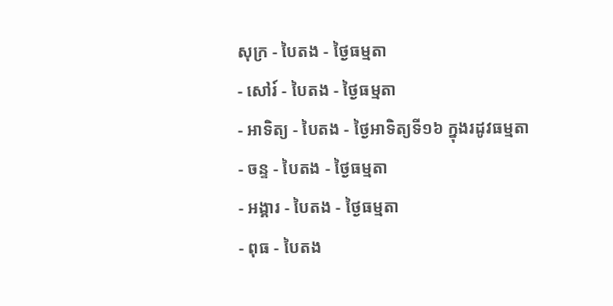សុក្រ - បៃតង - ថ្ងៃធម្មតា
- សៅរ៍ - បៃតង - ថ្ងៃធម្មតា
- អាទិត្យ - បៃតង - ថ្ងៃអាទិត្យទី១៦ ក្នុងរដូវធម្មតា
- ចន្ទ - បៃតង - ថ្ងៃធម្មតា
- អង្គារ - បៃតង - ថ្ងៃធម្មតា
- ពុធ - បៃតង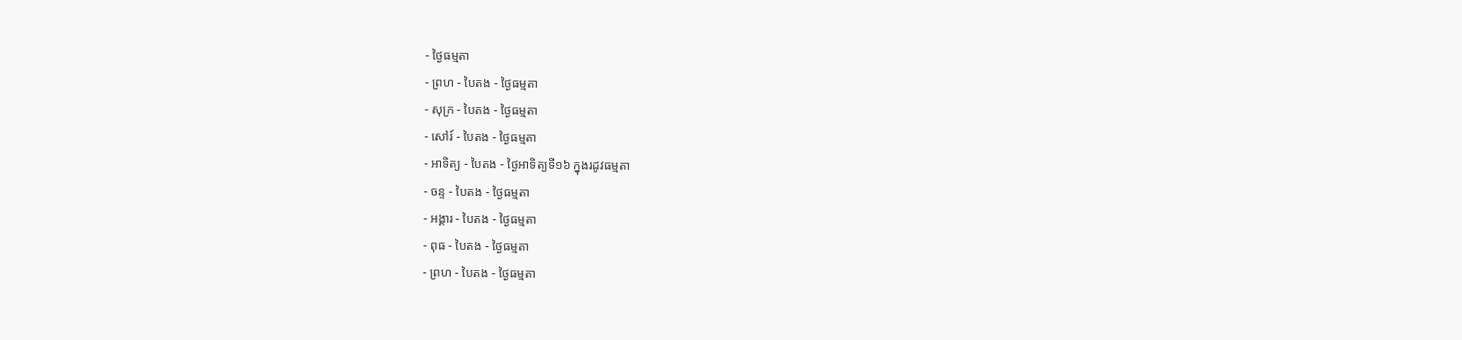- ថ្ងៃធម្មតា
- ព្រហ - បៃតង - ថ្ងៃធម្មតា
- សុក្រ - បៃតង - ថ្ងៃធម្មតា
- សៅរ៍ - បៃតង - ថ្ងៃធម្មតា
- អាទិត្យ - បៃតង - ថ្ងៃអាទិត្យទី១៦ ក្នុងរដូវធម្មតា
- ចន្ទ - បៃតង - ថ្ងៃធម្មតា
- អង្គារ - បៃតង - ថ្ងៃធម្មតា
- ពុធ - បៃតង - ថ្ងៃធម្មតា
- ព្រហ - បៃតង - ថ្ងៃធម្មតា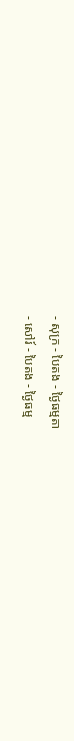- សុក្រ - បៃតង - ថ្ងៃធម្មតា
- សៅរ៍ - បៃតង - ថ្ងៃធម្ម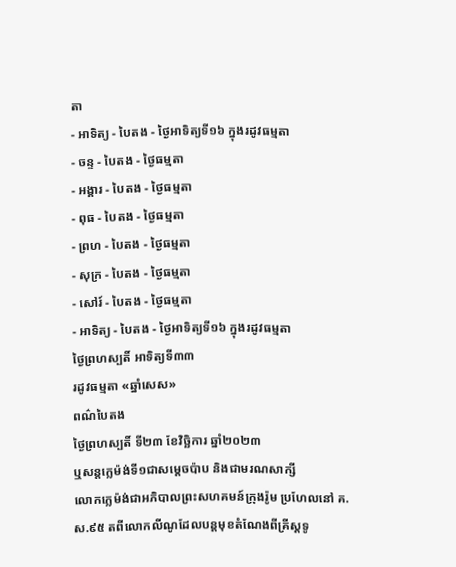តា
- អាទិត្យ - បៃតង - ថ្ងៃអាទិត្យទី១៦ ក្នុងរដូវធម្មតា
- ចន្ទ - បៃតង - ថ្ងៃធម្មតា
- អង្គារ - បៃតង - ថ្ងៃធម្មតា
- ពុធ - បៃតង - ថ្ងៃធម្មតា
- ព្រហ - បៃតង - ថ្ងៃធម្មតា
- សុក្រ - បៃតង - ថ្ងៃធម្មតា
- សៅរ៍ - បៃតង - ថ្ងៃធម្មតា
- អាទិត្យ - បៃតង - ថ្ងៃអាទិត្យទី១៦ ក្នុងរដូវធម្មតា
ថ្ងៃព្រហស្បតិ៍ អាទិត្យទី៣៣
រដូវធម្មតា «ឆ្នាំសេស»
ពណ៌បៃតង
ថ្ងៃព្រហស្បតិ៍ ទី២៣ ខែវិច្ឆិការ ឆ្នាំ២០២៣
ឬសន្តក្លេម៉ង់ទី១ជាសម្តេចប៉ាប និងជាមរណសាក្សី
លោកក្លេម៉ង់ជាអភិបាលព្រះសហគមន៍ក្រុងរ៉ូម ប្រហែលនៅ គ.ស.៩៥ តពីលោកលីណូដែលបន្តមុខតំណែងពីគ្រីស្តទូ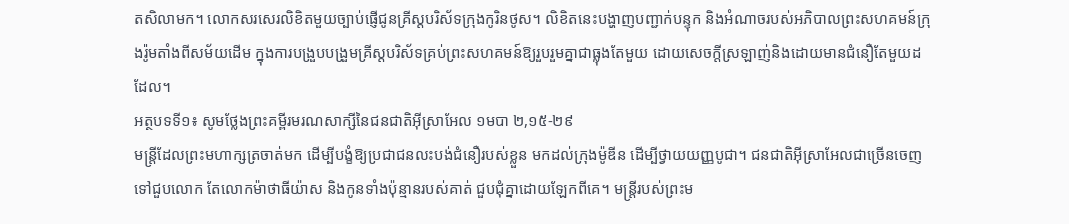តសិលាមក។ លោកសរសេរលិខិតមួយច្បាប់ផ្ញើជូនគ្រីស្តបរិស័ទក្រុងកូរិនថូស។ លិខិតនេះបង្ហាញបញ្ជាក់បន្ទុក និងអំណាចរបស់អភិបាលព្រះសហគមន៍ក្រុងរ៉ូមតាំងពីសម័យដើម ក្នុងការបង្រួបបង្រួមគ្រីស្តបរិស័ទគ្រប់ព្រះសហគមន៍ឱ្យរួបរួមគ្នាជាធ្លុងតែមួយ ដោយសេចក្តីស្រឡាញ់និងដោយមានជំនឿតែមួយដដែល។
អត្ថបទទី១៖ សូមថ្លែងព្រះគម្ពីរមរណសាក្សីនៃជនជាតិអ៊ីស្រាអែល ១មបា ២,១៥-២៩
មន្រ្តីដែលព្រះមហាក្សត្រចាត់មក ដើម្បីបង្ខំឱ្យប្រជាជនលះបង់ជំនឿរបស់ខ្លួន មកដល់ក្រុងម៉ូឌីន ដើម្បីថ្វាយយញ្ញបូជា។ ជនជាតិអ៊ីស្រាអែលជាច្រើនចេញទៅជួបលោក តែលោកម៉ាថាធីយ៉ាស និងកូនទាំងប៉ុន្មានរបស់គាត់ ជួបជុំគ្នាដោយឡែកពីគេ។ មន្ត្រីរបស់ព្រះម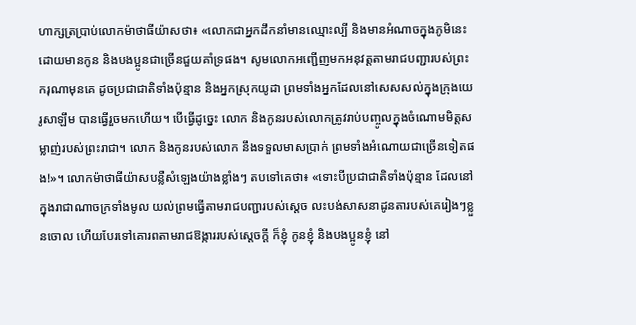ហាក្សត្រប្រាប់លោកម៉ាថាធីយ៉ាសថា៖ «លោកជាអ្នកដឹកនាំមានឈ្មោះល្បី និងមានអំណាចក្នុងភូមិនេះ ដោយមានកូន និងបងប្អូនជាច្រើនជួយគាំទ្រផង។ សូមលោកអញ្ជើញមកអនុវត្តតាមរាជបញ្ជារបស់ព្រះករុណាមុនគេ ដូចប្រជាជាតិទាំងប៉ុន្មាន និងអ្នកស្រុកយូដា ព្រមទាំងអ្នកដែលនៅសេសសល់ក្នុងក្រុងយេរូសាឡឹម បានធ្វើរួចមកហើយ។ បើធ្វើដូច្នេះ លោក និងកូនរបស់លោកត្រូវរាប់បញ្ចូលក្នុងចំណោមមិត្តសម្លាញ់របស់ព្រះរាជា។ លោក និងកូនរបស់លោក នឹងទទួលមាសប្រាក់ ព្រមទាំងអំណោយជាច្រើនទៀតផង!»។ លោកម៉ាថាធីយ៉ាសបន្លឺសំឡេងយ៉ាងខ្លាំងៗ តបទៅគេថា៖ «ទោះបីប្រជាជាតិទាំងប៉ុន្មាន ដែលនៅក្នុងរាជាណាចក្រទាំងមូល យល់ព្រមធ្វើតាមរាជបញ្ជារបស់ស្ដេច លះបង់សាសនាដូនតារបស់គេរៀងៗខ្លួនចោល ហើយបែរទៅគោរពតាមរាជឱង្ការរបស់ស្ដេចក្ដី ក៏ខ្ញុំ កូនខ្ញុំ និងបងប្អូនខ្ញុំ នៅ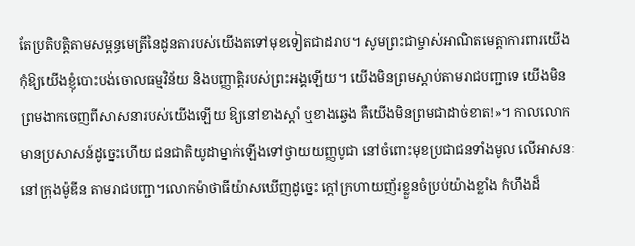តែប្រតិបត្តិតាមសម្ពន្ធមេត្រីនៃដូនតារបស់យើងតទៅមុខទៀតជាដរាប។ សូមព្រះជាម្ចាស់អាណិតមេត្តាការពារយើង កុំឱ្យយើងខ្ញុំបោះបង់ចោលធម្មវិន័យ និងបញ្ញាត្តិរបស់ព្រះអង្គឡើយ។ យើងមិនព្រមស្តាប់តាមរាជបញ្ជាទេ យើងមិនព្រមងាកចេញពីសាសនារបស់យើងឡើយ ឱ្យនៅខាងស្ដាំ ឬខាងឆ្វេង គឺយើងមិនព្រមជាដាច់ខាត!»។ កាលលោកមានប្រសាសន៍ដូច្នេះហើយ ជនជាតិយូដាម្នាក់ឡើងទៅថ្វាយយញ្ញបូជា នៅចំពោះមុខប្រជាជនទាំងមូល លើអាសនៈនៅក្រុងម៉ូឌីន តាមរាជបញ្ជា។លោកម៉ាថាធីយ៉ាសឃើញដូច្នេះ ក្តៅក្រហាយញ័រខ្លួនចំប្រប់យ៉ាងខ្លាំង កំហឹងដ៏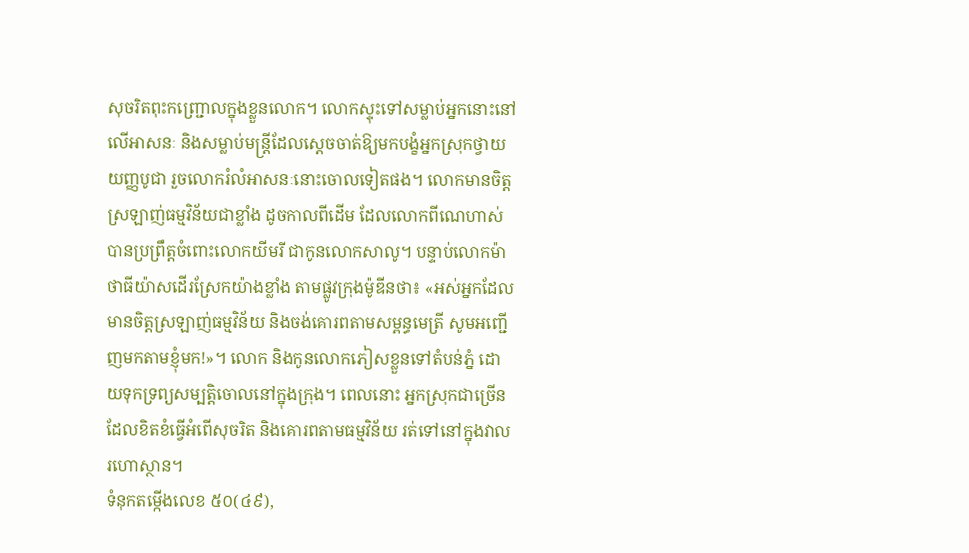សុចរិតពុះកញ្ជ្រោលក្នុងខ្លួនលោក។ លោកស្ទុះទៅសម្លាប់អ្នកនោះនៅលើអាសនៈ និងសម្លាប់មន្ត្រីដែលស្ដេចចាត់ឱ្យមកបង្ខំអ្នកស្រុកថ្វាយយញ្ញបូជា រួចលោករំលំអាសនៈនោះចោលទៀតផង។ លោកមានចិត្តស្រឡាញ់ធម្មវិន័យជាខ្លាំង ដូចកាលពីដើម ដែលលោកពីណេហាស់បានប្រព្រឹត្តចំពោះលោកយីមរី ជាកូនលោកសាលូ។ បន្ទាប់លោកម៉ាថាធីយ៉ាសដើរស្រែកយ៉ាងខ្លាំង តាមផ្លូវក្រុងម៉ូឌីនថា៖ «អស់អ្នកដែលមានចិត្តស្រឡាញ់ធម្មវិន័យ និងចង់គោរពតាមសម្ពន្ធមេត្រី សូមអញ្ជើញមកតាមខ្ញុំមក!»។ លោក និងកូនលោកភៀសខ្លួនទៅតំបន់ភ្នំ ដោយទុកទ្រព្យសម្បត្តិចោលនៅក្នុងក្រុង។ ពេលនោះ អ្នកស្រុកជាច្រើនដែលខិតខំធ្វើអំពើសុចរិត និងគោរពតាមធម្មវិន័យ រត់ទៅនៅក្នុងវាលរហោស្ថាន។
ទំនុកតម្កើងលេខ ៥០(៤៩),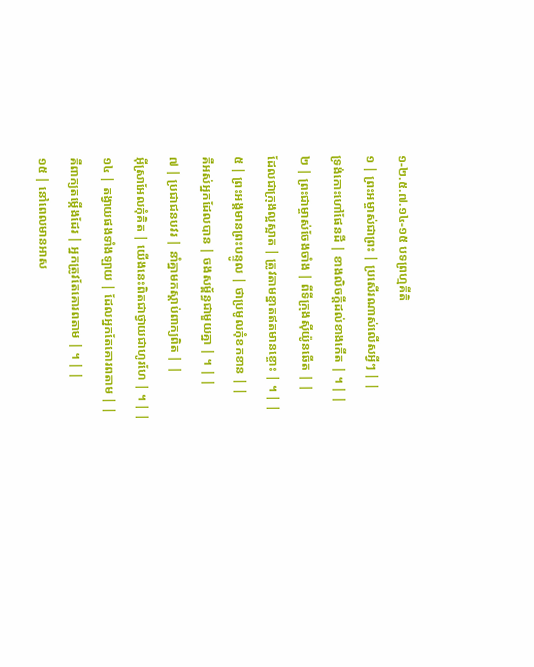១-២.៥.៧.១៤-១៥ បទព្រហ្មគីតិ
១ | ព្រះអម្ចាស់ជាព្រះ | ប្រសើរណាស់លើសអ្វីៗ | |
ទ្រង់កោះហៅផែនដី | ខាងលិចក្ដីដល់ខាងកើត | ។ | |
២ | ព្រះជាម្ចាស់ចែងចាំង | ពីទីក្រុងស៊ីយ៉ូនឆើត | |
ដែលជាក្រុងល្អស្អាត | ត្រូវតាមខ្នាតឥតមានខ្ចោះ | ។ | |
៥ | ព្រះអង្គមានព្រះបន្ទូល | ថាប្រមូលកុំខកខាន | |
គឺអស់អ្នកដែលបាន | ចងសម្ព័ន្ធជាមួយគ្នា | ។ | |
៧ | ប្រជាជនបវរ | នាំគ្នាមកស្ដាប់ពាក្យពិត | |
អ៊ីស្រាអែលកុំគិត | យើងនេះពិតជាថ្វាយជាហូរហែ | ។ | |
១៤ | តង្វាយផងទាំងឡាយ | ដែលអ្នកតែគោរពតាម | |
គឺពាក្យតម្កើងដែរ | អ្នកត្រូវតែគោរពតាម | ។ | |
១៥ | នៅពេលមានអាស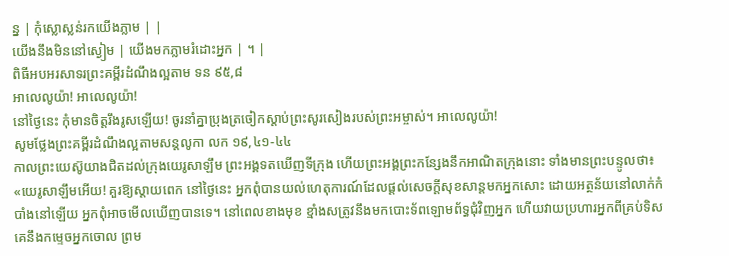ន្ន | កុំស្លោស្លន់រកយើងភ្លាម | |
យើងនឹងមិននៅស្ងៀម | យើងមកភ្លាមរំដោះអ្នក | ។ |
ពិធីអបអរសាទរព្រះគម្ពីរដំណឹងល្អតាម ទន ៩៥,៨
អាលេលូយ៉ា! អាលេលូយ៉ា!
នៅថ្ងៃនេះ កុំមានចិត្តរឹងរូសឡើយ! ចូរនាំគ្នាប្រុងត្រចៀកស្ដាប់ព្រះសូរសៀងរបស់ព្រះអម្ចាស់។ អាលេលូយ៉ា!
សូមថ្លែងព្រះគម្ពីរដំណឹងល្អតាមសន្តលូកា លក ១៩,៤១-៤៤
កាលព្រះយេស៊ូយាងជិតដល់ក្រុងយេរូសាឡឹម ព្រះអង្គទតឃើញទីក្រុង ហើយព្រះអង្គព្រះកន្សែងនឹកអាណិតក្រុងនោះ ទាំងមានព្រះបន្ទូលថា៖ «យេរូសាឡឹមអើយ! គួរឱ្យស្ដាយពេក នៅថ្ងៃនេះ អ្នកពុំបានយល់ហេតុការណ៍ដែលផ្ដល់សេចក្ដីសុខសាន្តមកអ្នកសោះ ដោយអត្ថន័យនៅលាក់កំបាំងនៅឡើយ អ្នកពុំអាចមើលឃើញបានទេ។ នៅពេលខាងមុខ ខ្មាំងសត្រូវនឹងមកបោះទ័ពឡោមព័ទ្ធជុំវិញអ្នក ហើយវាយប្រហារអ្នកពីគ្រប់ទិស គេនឹងកម្ទេចអ្នកចោល ព្រម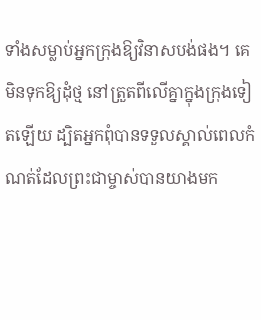ទាំងសម្លាប់អ្នកក្រុងឱ្យវិនាសបង់ផង។ គេមិនទុកឱ្យដុំថ្ម នៅត្រួតពីលើគ្នាក្នុងក្រុងទៀតឡើយ ដ្បិតអ្នកពុំបានទទួលស្គាល់ពេលកំណត់ដែលព្រះជាម្ចាស់បានយាងមក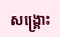សង្គ្រោះ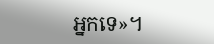អ្នកទេ»។